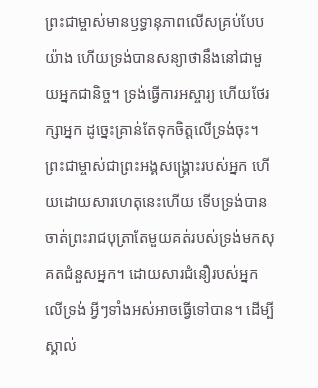ព្រះជាម្ចាស់មានឫទ្ធានុភាពលើសគ្រប់បែបយ៉ាង ហើយទ្រង់បានសន្យាថានឹងនៅជាមួយអ្នកជានិច្ច។ ទ្រង់ធ្វើការអស្ចារ្យ ហើយថែរក្សាអ្នក ដូច្នេះគ្រាន់តែទុកចិត្តលើទ្រង់ចុះ។ ព្រះជាម្ចាស់ជាព្រះអង្គសង្គ្រោះរបស់អ្នក ហើយដោយសារហេតុនេះហើយ ទើបទ្រង់បានចាត់ព្រះរាជបុត្រាតែមួយគត់របស់ទ្រង់មកសុគតជំនួសអ្នក។ ដោយសារជំនឿរបស់អ្នកលើទ្រង់ អ្វីៗទាំងអស់អាចធ្វើទៅបាន។ ដើម្បីស្គាល់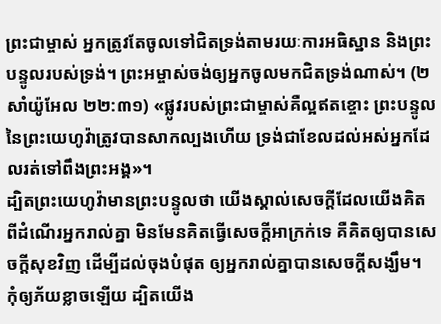ព្រះជាម្ចាស់ អ្នកត្រូវតែចូលទៅជិតទ្រង់តាមរយៈការអធិស្ឋាន និងព្រះបន្ទូលរបស់ទ្រង់។ ព្រះអម្ចាស់ចង់ឲ្យអ្នកចូលមកជិតទ្រង់ណាស់។ (២សាំយ៉ូអែល ២២:៣១) «ផ្លូវរបស់ព្រះជាម្ចាស់គឺល្អឥតខ្ចោះ ព្រះបន្ទូលនៃព្រះយេហូវ៉ាត្រូវបានសាកល្បងហើយ ទ្រង់ជាខែលដល់អស់អ្នកដែលរត់ទៅពឹងព្រះអង្គ»។
ដ្បិតព្រះយេហូវ៉ាមានព្រះបន្ទូលថា យើងស្គាល់សេចក្ដីដែលយើងគិតពីដំណើរអ្នករាល់គ្នា មិនមែនគិតធ្វើសេចក្ដីអាក្រក់ទេ គឺគិតឲ្យបានសេចក្ដីសុខវិញ ដើម្បីដល់ចុងបំផុត ឲ្យអ្នករាល់គ្នាបានសេចក្ដីសង្ឃឹម។
កុំឲ្យភ័យខ្លាចឡើយ ដ្បិតយើង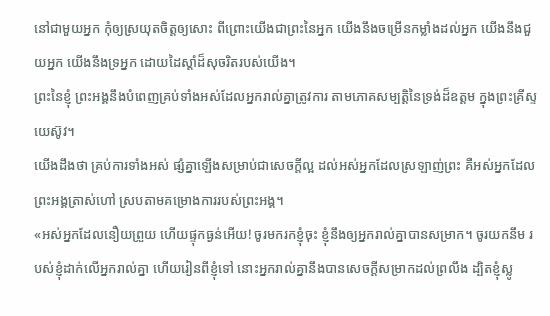នៅជាមួយអ្នក កុំឲ្យស្រយុតចិត្តឲ្យសោះ ពីព្រោះយើងជាព្រះនៃអ្នក យើងនឹងចម្រើនកម្លាំងដល់អ្នក យើងនឹងជួយអ្នក យើងនឹងទ្រអ្នក ដោយដៃស្តាំដ៏សុចរិតរបស់យើង។
ព្រះនៃខ្ញុំ ព្រះអង្គនឹងបំពេញគ្រប់ទាំងអស់ដែលអ្នករាល់គ្នាត្រូវការ តាមភោគសម្បត្តិនៃទ្រង់ដ៏ឧត្តម ក្នុងព្រះគ្រីស្ទយេស៊ូវ។
យើងដឹងថា គ្រប់ការទាំងអស់ ផ្សំគ្នាឡើងសម្រាប់ជាសេចក្តីល្អ ដល់អស់អ្នកដែលស្រឡាញ់ព្រះ គឺអស់អ្នកដែលព្រះអង្គត្រាស់ហៅ ស្របតាមគម្រោងការរបស់ព្រះអង្គ។
«អស់អ្នកដែលនឿយព្រួយ ហើយផ្ទុកធ្ងន់អើយ! ចូរមករកខ្ញុំចុះ ខ្ញុំនឹងឲ្យអ្នករាល់គ្នាបានសម្រាក។ ចូរយកនឹម របស់ខ្ញុំដាក់លើអ្នករាល់គ្នា ហើយរៀនពីខ្ញុំទៅ នោះអ្នករាល់គ្នានឹងបានសេចក្តីសម្រាកដល់ព្រលឹង ដ្បិតខ្ញុំស្លូ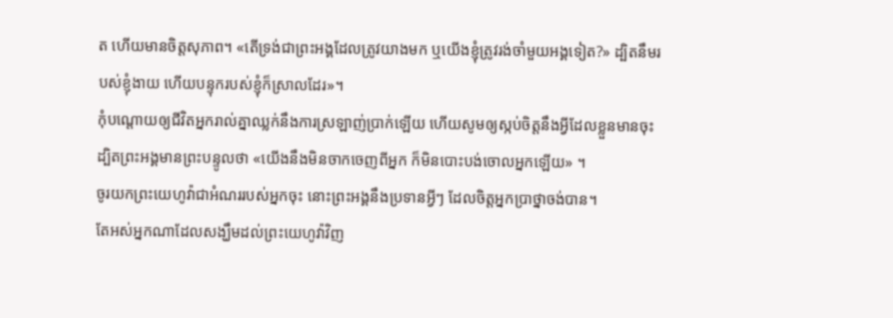ត ហើយមានចិត្តសុភាព។ «តើទ្រង់ជាព្រះអង្គដែលត្រូវយាងមក ឬយើងខ្ញុំត្រូវរង់ចាំមួយអង្គទៀត?» ដ្បិតនឹមរបស់ខ្ញុំងាយ ហើយបន្ទុករបស់ខ្ញុំក៏ស្រាលដែរ»។
កុំបណ្ដោយឲ្យជីវិតអ្នករាល់គ្នាឈ្លក់នឹងការស្រឡាញ់ប្រាក់ឡើយ ហើយសូមឲ្យស្កប់ចិត្តនឹងអ្វីដែលខ្លួនមានចុះ ដ្បិតព្រះអង្គមានព្រះបន្ទូលថា «យើងនឹងមិនចាកចេញពីអ្នក ក៏មិនបោះបង់ចោលអ្នកឡើយ» ។
ចូរយកព្រះយេហូវ៉ាជាអំណររបស់អ្នកចុះ នោះព្រះអង្គនឹងប្រទានអ្វីៗ ដែលចិត្តអ្នកប្រាថ្នាចង់បាន។
តែអស់អ្នកណាដែលសង្ឃឹមដល់ព្រះយេហូវ៉ាវិញ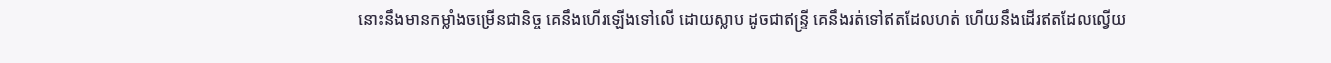នោះនឹងមានកម្លាំងចម្រើនជានិច្ច គេនឹងហើរឡើងទៅលើ ដោយស្លាប ដូចជាឥន្ទ្រី គេនឹងរត់ទៅឥតដែលហត់ ហើយនឹងដើរឥតដែលល្វើយ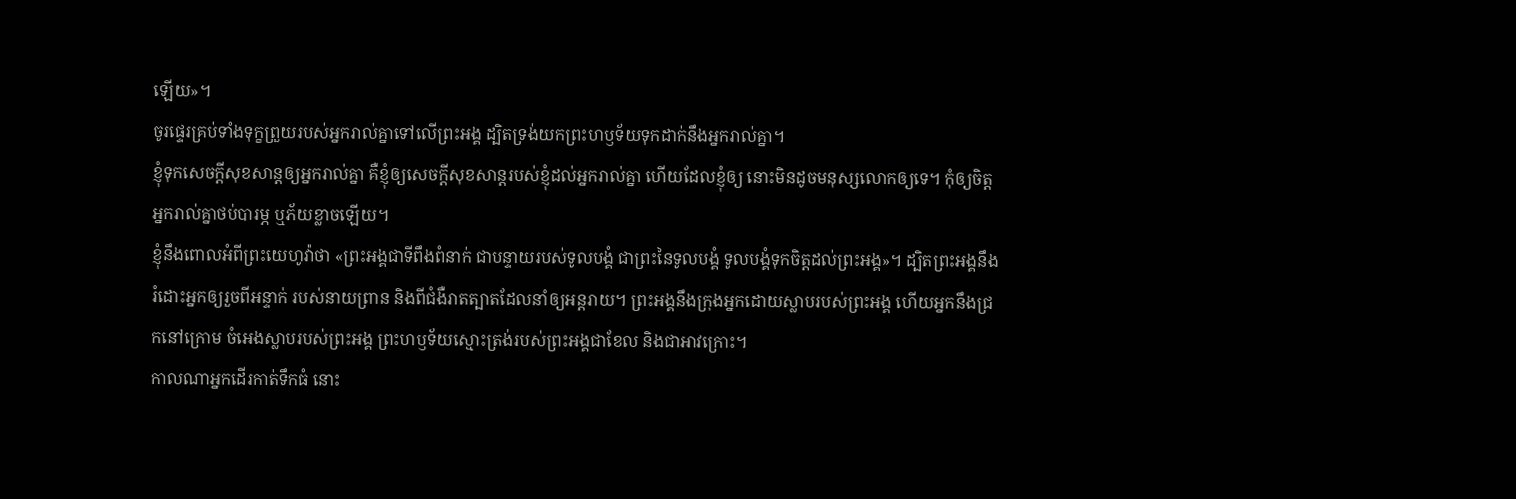ឡើយ»។
ចូរផ្ទេរគ្រប់ទាំងទុក្ខព្រួយរបស់អ្នករាល់គ្នាទៅលើព្រះអង្គ ដ្បិតទ្រង់យកព្រះហឫទ័យទុកដាក់នឹងអ្នករាល់គ្នា។
ខ្ញុំទុកសេចក្តីសុខសាន្តឲ្យអ្នករាល់គ្នា គឺខ្ញុំឲ្យសេចក្តីសុខសាន្តរបស់ខ្ញុំដល់អ្នករាល់គ្នា ហើយដែលខ្ញុំឲ្យ នោះមិនដូចមនុស្សលោកឲ្យទេ។ កុំឲ្យចិត្តអ្នករាល់គ្នាថប់បារម្ភ ឬភ័យខ្លាចឡើយ។
ខ្ញុំនឹងពោលអំពីព្រះយេហូវ៉ាថា «ព្រះអង្គជាទីពឹងពំនាក់ ជាបន្ទាយរបស់ទូលបង្គំ ជាព្រះនៃទូលបង្គំ ទូលបង្គំទុកចិត្តដល់ព្រះអង្គ»។ ដ្បិតព្រះអង្គនឹងរំដោះអ្នកឲ្យរួចពីអន្ទាក់ របស់នាយព្រាន និងពីជំងឺរាតត្បាតដែលនាំឲ្យអន្តរាយ។ ព្រះអង្គនឹងក្រុងអ្នកដោយស្លាបរបស់ព្រះអង្គ ហើយអ្នកនឹងជ្រកនៅក្រោម ចំអេងស្លាបរបស់ព្រះអង្គ ព្រះហឫទ័យស្មោះត្រង់របស់ព្រះអង្គជាខែល និងជាអាវក្រោះ។
កាលណាអ្នកដើរកាត់ទឹកធំ នោះ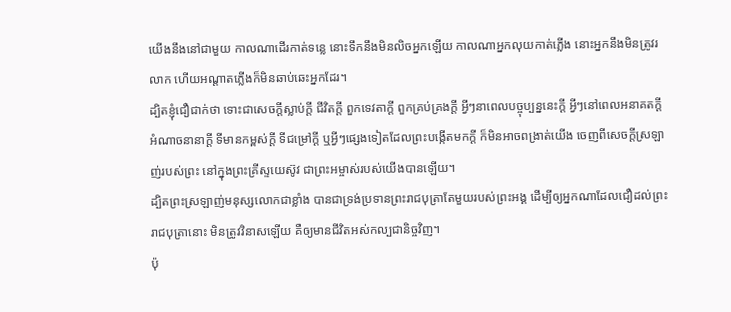យើងនឹងនៅជាមួយ កាលណាដើរកាត់ទន្លេ នោះទឹកនឹងមិនលិចអ្នកឡើយ កាលណាអ្នកលុយកាត់ភ្លើង នោះអ្នកនឹងមិនត្រូវរលាក ហើយអណ្ដាតភ្លើងក៏មិនឆាប់ឆេះអ្នកដែរ។
ដ្បិតខ្ញុំជឿជាក់ថា ទោះជាសេចក្ដីស្លាប់ក្ដី ជីវិតក្ដី ពួកទេវតាក្ដី ពួកគ្រប់គ្រងក្ដី អ្វីៗនាពេលបច្ចុប្បន្ននេះក្ដី អ្វីៗនៅពេលអនាគតក្ដី អំណាចនានាក្ដី ទីមានកម្ពស់ក្ដី ទីជម្រៅក្ដី ឬអ្វីៗផ្សេងទៀតដែលព្រះបង្កើតមកក្តី ក៏មិនអាចពង្រាត់យើង ចេញពីសេចក្តីស្រឡាញ់របស់ព្រះ នៅក្នុងព្រះគ្រីស្ទយេស៊ូវ ជាព្រះអម្ចាស់របស់យើងបានឡើយ។
ដ្បិតព្រះស្រឡាញ់មនុស្សលោកជាខ្លាំង បានជាទ្រង់ប្រទានព្រះរាជបុត្រាតែមួយរបស់ព្រះអង្គ ដើម្បីឲ្យអ្នកណាដែលជឿដល់ព្រះរាជបុត្រានោះ មិនត្រូវវិនាសឡើយ គឺឲ្យមានជីវិតអស់កល្បជានិច្ចវិញ។
ប៉ុ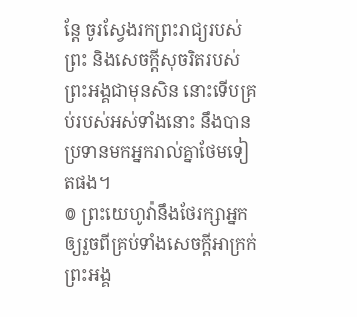ន្តែ ចូរស្វែងរកព្រះរាជ្យរបស់ព្រះ និងសេចក្តីសុចរិតរបស់ព្រះអង្គជាមុនសិន នោះទើបគ្រប់របស់អស់ទាំងនោះ នឹងបានប្រទានមកអ្នករាល់គ្នាថែមទៀតផង។
៙ ព្រះយេហូវ៉ានឹងថែរក្សាអ្នក ឲ្យរួចពីគ្រប់ទាំងសេចក្ដីអាក្រក់ ព្រះអង្គ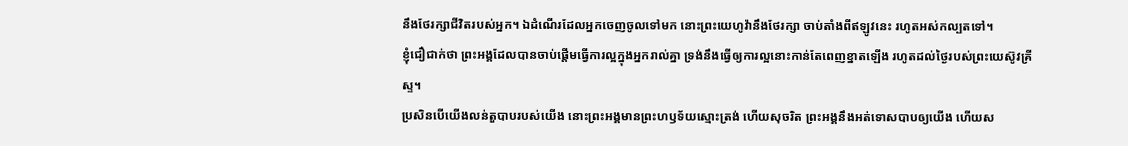នឹងថែរក្សាជីវិតរបស់អ្នក។ ឯដំណើរដែលអ្នកចេញចូលទៅមក នោះព្រះយេហូវ៉ានឹងថែរក្សា ចាប់តាំងពីឥឡូវនេះ រហូតអស់កល្បតទៅ។
ខ្ញុំជឿជាក់ថា ព្រះអង្គដែលបានចាប់ផ្តើមធ្វើការល្អក្នុងអ្នករាល់គ្នា ទ្រង់នឹងធ្វើឲ្យការល្អនោះកាន់តែពេញខ្នាតឡើង រហូតដល់ថ្ងៃរបស់ព្រះយេស៊ូវគ្រីស្ទ។
ប្រសិនបើយើងលន់តួបាបរបស់យើង នោះព្រះអង្គមានព្រះហឫទ័យស្មោះត្រង់ ហើយសុចរិត ព្រះអង្គនឹងអត់ទោសបាបឲ្យយើង ហើយស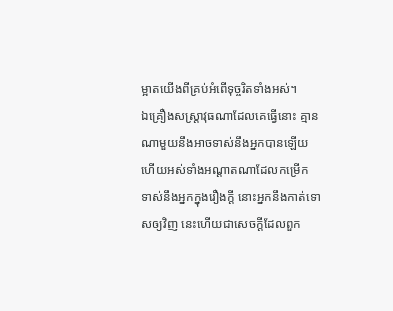ម្អាតយើងពីគ្រប់អំពើទុច្ចរិតទាំងអស់។
ឯគ្រឿងសស្ត្រាវុធណាដែលគេធ្វើនោះ គ្មានណាមួយនឹងអាចទាស់នឹងអ្នកបានឡើយ ហើយអស់ទាំងអណ្ដាតណាដែលកម្រើក ទាស់នឹងអ្នកក្នុងរឿងក្តី នោះអ្នកនឹងកាត់ទោសឲ្យវិញ នេះហើយជាសេចក្ដីដែលពួក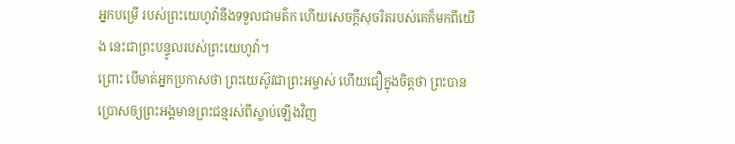អ្នកបម្រើ របស់ព្រះយេហូវ៉ានឹងទទួលជាមត៌ក ហើយសេចក្ដីសុចរិតរបស់គេក៏មកពីយើង នេះជាព្រះបន្ទូលរបស់ព្រះយេហូវ៉ា។
ព្រោះ បើមាត់អ្នកប្រកាសថា ព្រះយេស៊ូវជាព្រះអម្ចាស់ ហើយជឿក្នុងចិត្តថា ព្រះបានប្រោសឲ្យព្រះអង្គមានព្រះជន្មរស់ពីស្លាប់ឡើងវិញ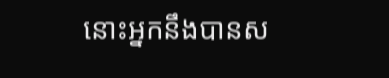នោះអ្នកនឹងបានស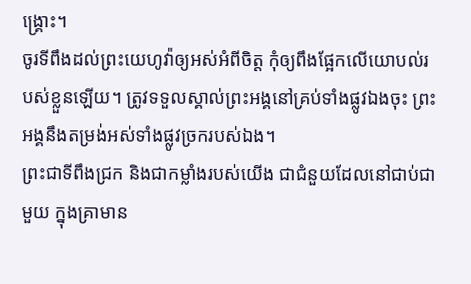ង្គ្រោះ។
ចូរទីពឹងដល់ព្រះយេហូវ៉ាឲ្យអស់អំពីចិត្ត កុំឲ្យពឹងផ្អែកលើយោបល់របស់ខ្លួនឡើយ។ ត្រូវទទួលស្គាល់ព្រះអង្គនៅគ្រប់ទាំងផ្លូវឯងចុះ ព្រះអង្គនឹងតម្រង់អស់ទាំងផ្លូវច្រករបស់ឯង។
ព្រះជាទីពឹងជ្រក និងជាកម្លាំងរបស់យើង ជាជំនួយដែលនៅជាប់ជាមួយ ក្នុងគ្រាមាន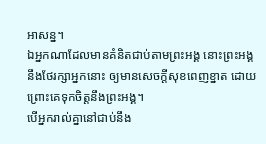អាសន្ន។
ឯអ្នកណាដែលមានគំនិតជាប់តាមព្រះអង្គ នោះព្រះអង្គនឹងថែរក្សាអ្នកនោះ ឲ្យមានសេចក្ដីសុខពេញខ្នាត ដោយព្រោះគេទុកចិត្តនឹងព្រះអង្គ។
បើអ្នករាល់គ្នានៅជាប់នឹង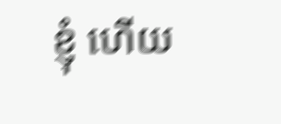ខ្ញុំ ហើយ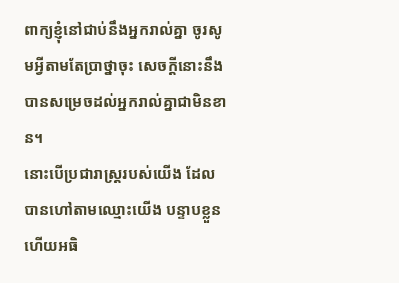ពាក្យខ្ញុំនៅជាប់នឹងអ្នករាល់គ្នា ចូរសូមអ្វីតាមតែប្រាថ្នាចុះ សេចក្ដីនោះនឹងបានសម្រេចដល់អ្នករាល់គ្នាជាមិនខាន។
នោះបើប្រជារាស្ត្ររបស់យើង ដែលបានហៅតាមឈ្មោះយើង បន្ទាបខ្លួន ហើយអធិ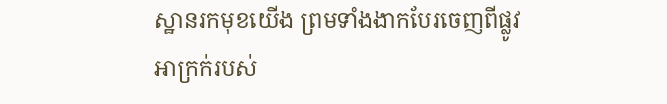ស្ឋានរកមុខយើង ព្រមទាំងងាកបែរចេញពីផ្លូវអាក្រក់របស់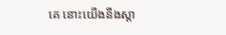គេ នោះយើងនឹងស្តា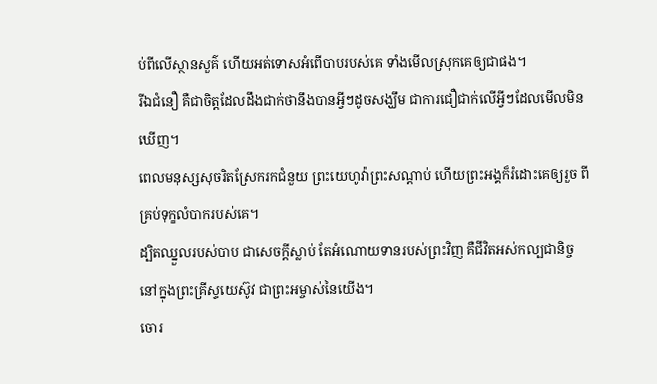ប់ពីលើស្ថានសួគ៌ ហើយអត់ទោសអំពើបាបរបស់គេ ទាំងមើលស្រុកគេឲ្យជាផង។
រីឯជំនឿ គឺជាចិត្តដែលដឹងជាក់ថានឹងបានអ្វីៗដូចសង្ឃឹម ជាការជឿជាក់លើអ្វីៗដែលមើលមិនឃើញ។
ពេលមនុស្សសុចរិតស្រែករកជំនួយ ព្រះយេហូវ៉ាព្រះសណ្ដាប់ ហើយព្រះអង្គក៏រំដោះគេឲ្យរួច ពីគ្រប់ទុក្ខលំបាករបស់គេ។
ដ្បិតឈ្នួលរបស់បាប ជាសេចក្តីស្លាប់ តែអំណោយទានរបស់ព្រះវិញ គឺជីវិតអស់កល្បជានិច្ច នៅក្នុងព្រះគ្រីស្ទយេស៊ូវ ជាព្រះអម្ចាស់នៃយើង។
ចោរ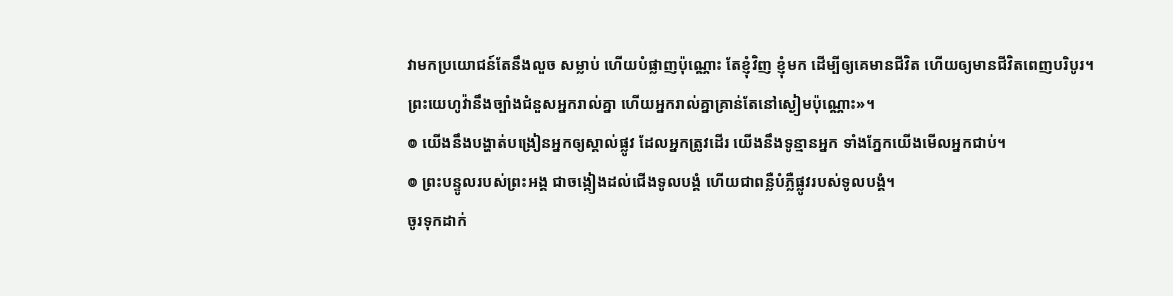វាមកប្រយោជន៍តែនឹងលួច សម្លាប់ ហើយបំផ្លាញប៉ុណ្ណោះ តែខ្ញុំវិញ ខ្ញុំមក ដើម្បីឲ្យគេមានជីវិត ហើយឲ្យមានជីវិតពេញបរិបូរ។
ព្រះយេហូវ៉ានឹងច្បាំងជំនួសអ្នករាល់គ្នា ហើយអ្នករាល់គ្នាគ្រាន់តែនៅស្ងៀមប៉ុណ្ណោះ»។
៙ យើងនឹងបង្ហាត់បង្រៀនអ្នកឲ្យស្គាល់ផ្លូវ ដែលអ្នកត្រូវដើរ យើងនឹងទូន្មានអ្នក ទាំងភ្នែកយើងមើលអ្នកជាប់។
៙ ព្រះបន្ទូលរបស់ព្រះអង្គ ជាចង្កៀងដល់ជើងទូលបង្គំ ហើយជាពន្លឺបំភ្លឺផ្លូវរបស់ទូលបង្គំ។
ចូរទុកដាក់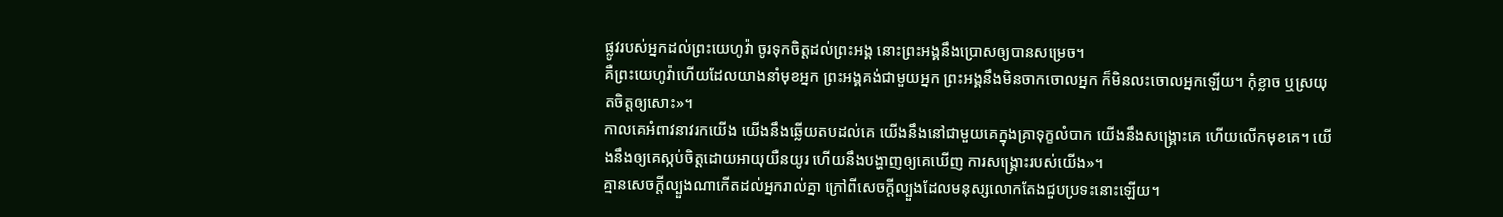ផ្លូវរបស់អ្នកដល់ព្រះយេហូវ៉ា ចូរទុកចិត្តដល់ព្រះអង្គ នោះព្រះអង្គនឹងប្រោសឲ្យបានសម្រេច។
គឺព្រះយេហូវ៉ាហើយដែលយាងនាំមុខអ្នក ព្រះអង្គគង់ជាមួយអ្នក ព្រះអង្គនឹងមិនចាកចោលអ្នក ក៏មិនលះចោលអ្នកឡើយ។ កុំខ្លាច ឬស្រយុតចិត្តឲ្យសោះ»។
កាលគេអំពាវនាវរកយើង យើងនឹងឆ្លើយតបដល់គេ យើងនឹងនៅជាមួយគេក្នុងគ្រាទុក្ខលំបាក យើងនឹងសង្គ្រោះគេ ហើយលើកមុខគេ។ យើងនឹងឲ្យគេស្កប់ចិត្តដោយអាយុយឺនយូរ ហើយនឹងបង្ហាញឲ្យគេឃើញ ការសង្គ្រោះរបស់យើង»។
គ្មានសេចក្តីល្បួងណាកើតដល់អ្នករាល់គ្នា ក្រៅពីសេចក្តីល្បួងដែលមនុស្សលោកតែងជួបប្រទះនោះឡើយ។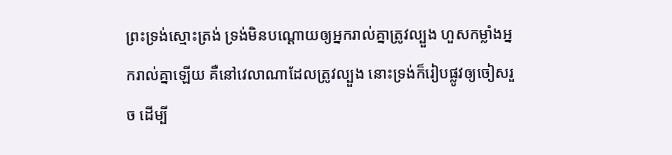ព្រះទ្រង់ស្មោះត្រង់ ទ្រង់មិនបណ្ដោយឲ្យអ្នករាល់គ្នាត្រូវល្បួង ហួសកម្លាំងអ្នករាល់គ្នាឡើយ គឺនៅវេលាណាដែលត្រូវល្បួង នោះទ្រង់ក៏រៀបផ្លូវឲ្យចៀសរួច ដើម្បី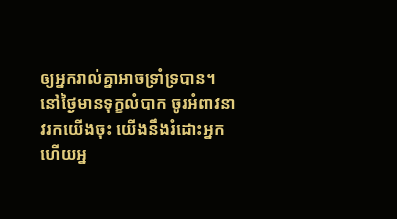ឲ្យអ្នករាល់គ្នាអាចទ្រាំទ្របាន។
នៅថ្ងៃមានទុក្ខលំបាក ចូរអំពាវនាវរកយើងចុះ យើងនឹងរំដោះអ្នក ហើយអ្ន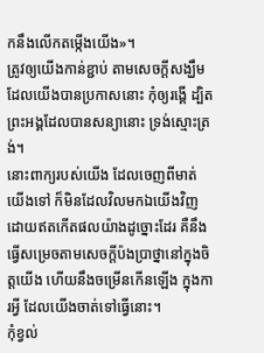កនឹងលើកតម្កើងយើង»។
ត្រូវឲ្យយើងកាន់ខ្ជាប់ តាមសេចក្តីសង្ឃឹមដែលយើងបានប្រកាសនោះ កុំឲ្យរង្គើ ដ្បិតព្រះអង្គដែលបានសន្យានោះ ទ្រង់ស្មោះត្រង់។
នោះពាក្យរបស់យើង ដែលចេញពីមាត់យើងទៅ ក៏មិនដែលវិលមកឯយើងវិញ ដោយឥតកើតផលយ៉ាងដូច្នោះដែរ គឺនឹងធ្វើសម្រេចតាមសេចក្ដីប៉ងប្រាថ្នានៅក្នុងចិត្តយើង ហើយនឹងចម្រើនកើនឡើង ក្នុងការអ្វី ដែលយើងចាត់ទៅធ្វើនោះ។
កុំខ្វល់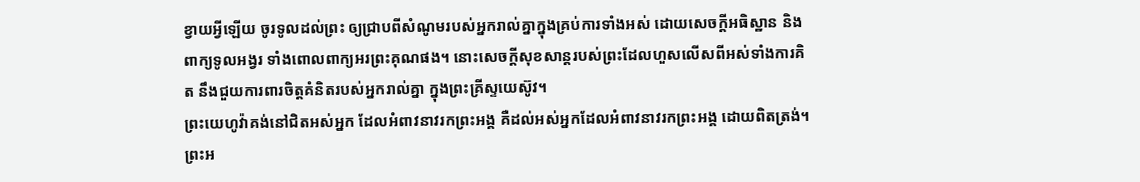ខ្វាយអ្វីឡើយ ចូរទូលដល់ព្រះ ឲ្យជ្រាបពីសំណូមរបស់អ្នករាល់គ្នាក្នុងគ្រប់ការទាំងអស់ ដោយសេចក្ដីអធិស្ឋាន និងពាក្យទូលអង្វរ ទាំងពោលពាក្យអរព្រះគុណផង។ នោះសេចក្ដីសុខសាន្តរបស់ព្រះដែលហួសលើសពីអស់ទាំងការគិត នឹងជួយការពារចិត្តគំនិតរបស់អ្នករាល់គ្នា ក្នុងព្រះគ្រីស្ទយេស៊ូវ។
ព្រះយេហូវ៉ាគង់នៅជិតអស់អ្នក ដែលអំពាវនាវរកព្រះអង្គ គឺដល់អស់អ្នកដែលអំពាវនាវរកព្រះអង្គ ដោយពិតត្រង់។ ព្រះអ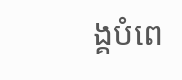ង្គបំពេ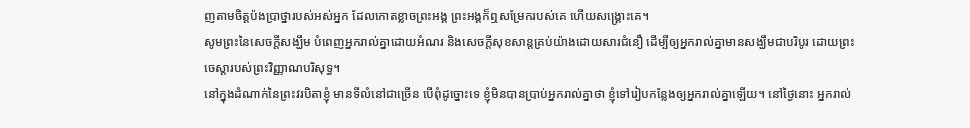ញតាមចិត្តប៉ងប្រាថ្នារបស់អស់អ្នក ដែលកោតខ្លាចព្រះអង្គ ព្រះអង្គក៏ឮសម្រែករបស់គេ ហើយសង្គ្រោះគេ។
សូមព្រះនៃសេចក្តីសង្ឃឹម បំពេញអ្នករាល់គ្នាដោយអំណរ និងសេចក្តីសុខសាន្តគ្រប់យ៉ាងដោយសារជំនឿ ដើម្បីឲ្យអ្នករាល់គ្នាមានសង្ឃឹមជាបរិបូរ ដោយព្រះចេស្តារបស់ព្រះវិញ្ញាណបរិសុទ្ធ។
នៅក្នុងដំណាក់នៃព្រះវរបិតាខ្ញុំ មានទីលំនៅជាច្រើន បើពុំដូច្នោះទេ ខ្ញុំមិនបានប្រាប់អ្នករាល់គ្នាថា ខ្ញុំទៅរៀបកន្លែងឲ្យអ្នករាល់គ្នាឡើយ។ នៅថ្ងៃនោះ អ្នករាល់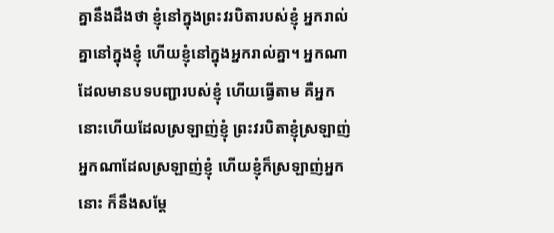គ្នានឹងដឹងថា ខ្ញុំនៅក្នុងព្រះវរបិតារបស់ខ្ញុំ អ្នករាល់គ្នានៅក្នុងខ្ញុំ ហើយខ្ញុំនៅក្នុងអ្នករាល់គ្នា។ អ្នកណាដែលមានបទបញ្ជារបស់ខ្ញុំ ហើយធ្វើតាម គឺអ្នកនោះហើយដែលស្រឡាញ់ខ្ញុំ ព្រះវរបិតាខ្ញុំស្រឡាញ់អ្នកណាដែលស្រឡាញ់ខ្ញុំ ហើយខ្ញុំក៏ស្រឡាញ់អ្នកនោះ ក៏នឹងសម្តែ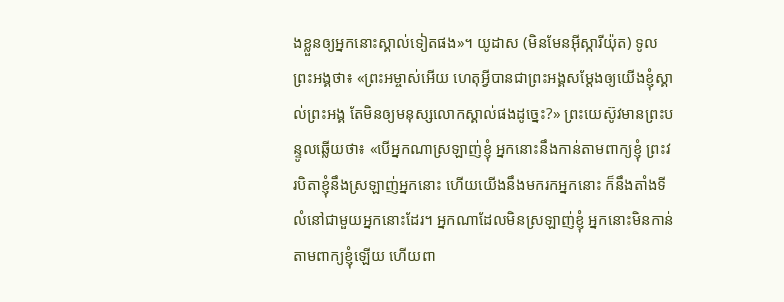ងខ្លួនឲ្យអ្នកនោះស្គាល់ទៀតផង»។ យូដាស (មិនមែនអ៊ីស្ការីយ៉ុត) ទូលព្រះអង្គថា៖ «ព្រះអម្ចាស់អើយ ហេតុអ្វីបានជាព្រះអង្គសម្តែងឲ្យយើងខ្ញុំស្គាល់ព្រះអង្គ តែមិនឲ្យមនុស្សលោកស្គាល់ផងដូច្នេះ?» ព្រះយេស៊ូវមានព្រះបន្ទូលឆ្លើយថា៖ «បើអ្នកណាស្រឡាញ់ខ្ញុំ អ្នកនោះនឹងកាន់តាមពាក្យខ្ញុំ ព្រះវរបិតាខ្ញុំនឹងស្រឡាញ់អ្នកនោះ ហើយយើងនឹងមករកអ្នកនោះ ក៏នឹងតាំងទីលំនៅជាមួយអ្នកនោះដែរ។ អ្នកណាដែលមិនស្រឡាញ់ខ្ញុំ អ្នកនោះមិនកាន់តាមពាក្យខ្ញុំឡើយ ហើយពា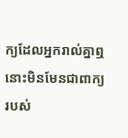ក្យដែលអ្នករាល់គ្នាឮ នោះមិនមែនជាពាក្យរបស់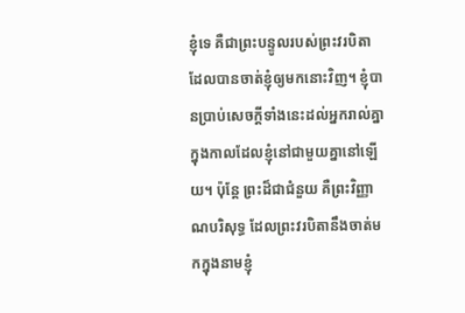ខ្ញុំទេ គឺជាព្រះបន្ទូលរបស់ព្រះវរបិតា ដែលបានចាត់ខ្ញុំឲ្យមកនោះវិញ។ ខ្ញុំបានប្រាប់សេចក្ដីទាំងនេះដល់អ្នករាល់គ្នា ក្នុងកាលដែលខ្ញុំនៅជាមួយគ្នានៅឡើយ។ ប៉ុន្តែ ព្រះដ៏ជាជំនួយ គឺព្រះវិញ្ញាណបរិសុទ្ធ ដែលព្រះវរបិតានឹងចាត់មកក្នុងនាមខ្ញុំ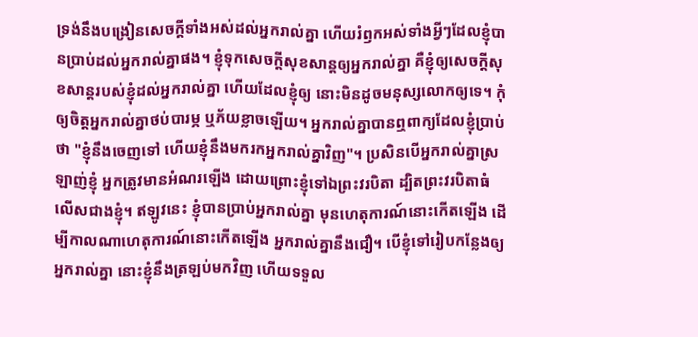ទ្រង់នឹងបង្រៀនសេចក្ដីទាំងអស់ដល់អ្នករាល់គ្នា ហើយរំឭកអស់ទាំងអ្វីៗដែលខ្ញុំបានប្រាប់ដល់អ្នករាល់គ្នាផង។ ខ្ញុំទុកសេចក្តីសុខសាន្តឲ្យអ្នករាល់គ្នា គឺខ្ញុំឲ្យសេចក្តីសុខសាន្តរបស់ខ្ញុំដល់អ្នករាល់គ្នា ហើយដែលខ្ញុំឲ្យ នោះមិនដូចមនុស្សលោកឲ្យទេ។ កុំឲ្យចិត្តអ្នករាល់គ្នាថប់បារម្ភ ឬភ័យខ្លាចឡើយ។ អ្នករាល់គ្នាបានឮពាក្យដែលខ្ញុំប្រាប់ថា "ខ្ញុំនឹងចេញទៅ ហើយខ្ញុំនឹងមករកអ្នករាល់គ្នាវិញ"។ ប្រសិនបើអ្នករាល់គ្នាស្រឡាញ់ខ្ញុំ អ្នកត្រូវមានអំណរឡើង ដោយព្រោះខ្ញុំទៅឯព្រះវរបិតា ដ្បិតព្រះវរបិតាធំលើសជាងខ្ញុំ។ ឥឡូវនេះ ខ្ញុំបានប្រាប់អ្នករាល់គ្នា មុនហេតុការណ៍នោះកើតឡើង ដើម្បីកាលណាហេតុការណ៍នោះកើតឡើង អ្នករាល់គ្នានឹងជឿ។ បើខ្ញុំទៅរៀបកន្លែងឲ្យអ្នករាល់គ្នា នោះខ្ញុំនឹងត្រឡប់មកវិញ ហើយទទួល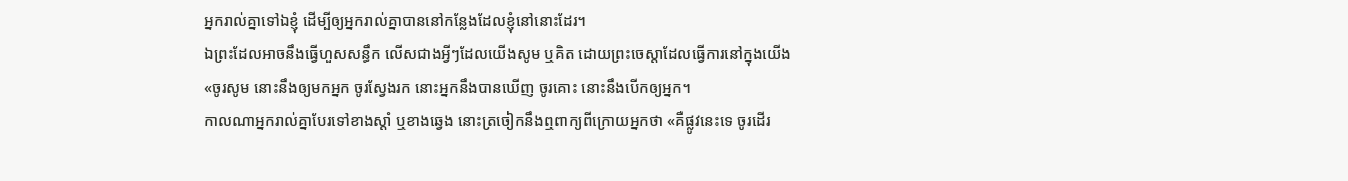អ្នករាល់គ្នាទៅឯខ្ញុំ ដើម្បីឲ្យអ្នករាល់គ្នាបាននៅកន្លែងដែលខ្ញុំនៅនោះដែរ។
ឯព្រះដែលអាចនឹងធ្វើហួសសន្ធឹក លើសជាងអ្វីៗដែលយើងសូម ឬគិត ដោយព្រះចេស្តាដែលធ្វើការនៅក្នុងយើង
«ចូរសូម នោះនឹងឲ្យមកអ្នក ចូរស្វែងរក នោះអ្នកនឹងបានឃើញ ចូរគោះ នោះនឹងបើកឲ្យអ្នក។
កាលណាអ្នករាល់គ្នាបែរទៅខាងស្តាំ ឬខាងឆ្វេង នោះត្រចៀកនឹងឮពាក្យពីក្រោយអ្នកថា «គឺផ្លូវនេះទេ ចូរដើរ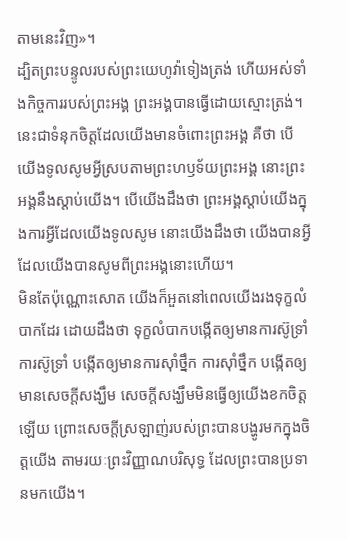តាមនេះវិញ»។
ដ្បិតព្រះបន្ទូលរបស់ព្រះយេហូវ៉ាទៀងត្រង់ ហើយអស់ទាំងកិច្ចការរបស់ព្រះអង្គ ព្រះអង្គបានធ្វើដោយស្មោះត្រង់។
នេះជាទំនុកចិត្តដែលយើងមានចំពោះព្រះអង្គ គឺថា បើយើងទូលសូមអ្វីស្របតាមព្រះហឫទ័យព្រះអង្គ នោះព្រះអង្គនឹងស្តាប់យើង។ បើយើងដឹងថា ព្រះអង្គស្តាប់យើងក្នុងការអ្វីដែលយើងទូលសូម នោះយើងដឹងថា យើងបានអ្វីដែលយើងបានសូមពីព្រះអង្គនោះហើយ។
មិនតែប៉ុណ្ណោះសោត យើងក៏អួតនៅពេលយើងរងទុក្ខលំបាកដែរ ដោយដឹងថា ទុក្ខលំបាកបង្កើតឲ្យមានការស៊ូទ្រាំ ការស៊ូទ្រាំ បង្កើតឲ្យមានការស៊ាំថ្នឹក ការស៊ាំថ្នឹក បង្កើតឲ្យមានសេចក្តីសង្ឃឹម សេចក្តីសង្ឃឹមមិនធ្វើឲ្យយើងខកចិត្តឡើយ ព្រោះសេចក្តីស្រឡាញ់របស់ព្រះបានបង្ហូរមកក្នុងចិត្តយើង តាមរយៈព្រះវិញ្ញាណបរិសុទ្ធ ដែលព្រះបានប្រទានមកយើង។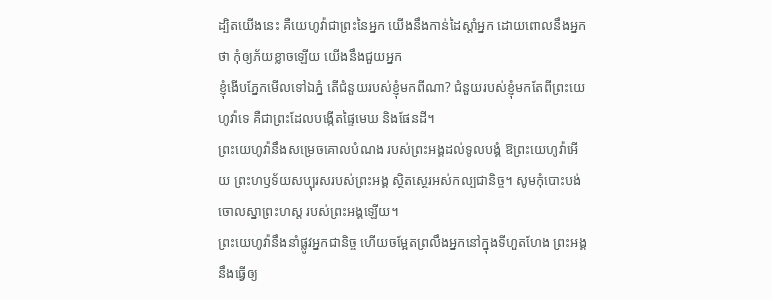ដ្បិតយើងនេះ គឺយេហូវ៉ាជាព្រះនៃអ្នក យើងនឹងកាន់ដៃស្តាំអ្នក ដោយពោលនឹងអ្នកថា កុំឲ្យភ័យខ្លាចឡើយ យើងនឹងជួយអ្នក
ខ្ញុំងើបភ្នែកមើលទៅឯភ្នំ តើជំនួយរបស់ខ្ញុំមកពីណា? ជំនួយរបស់ខ្ញុំមកតែពីព្រះយេហូវ៉ាទេ គឺជាព្រះដែលបង្កើតផ្ទៃមេឃ និងផែនដី។
ព្រះយេហូវ៉ានឹងសម្រេចគោលបំណង របស់ព្រះអង្គដល់ទូលបង្គំ ឱព្រះយេហូវ៉ាអើយ ព្រះហឫទ័យសប្បុរសរបស់ព្រះអង្គ ស្ថិតស្ថេរអស់កល្បជានិច្ច។ សូមកុំបោះបង់ចោលស្នាព្រះហស្ត របស់ព្រះអង្គឡើយ។
ព្រះយេហូវ៉ានឹងនាំផ្លូវអ្នកជានិច្ច ហើយចម្អែតព្រលឹងអ្នកនៅក្នុងទីហួតហែង ព្រះអង្គនឹងធ្វើឲ្យ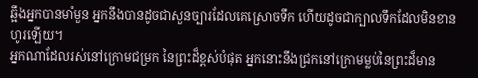ឆ្អឹងអ្នកបានមាំមួន អ្នកនឹងបានដូចជាសួនច្បារដែលគេស្រោចទឹក ហើយដូចជាក្បាលទឹកដែលមិនខានហូរឡើយ។
អ្នកណាដែលរស់នៅក្រោមជម្រក នៃព្រះដ៏ខ្ពស់បំផុត អ្នកនោះនឹងជ្រកនៅក្រោមម្លប់នៃព្រះដ៏មាន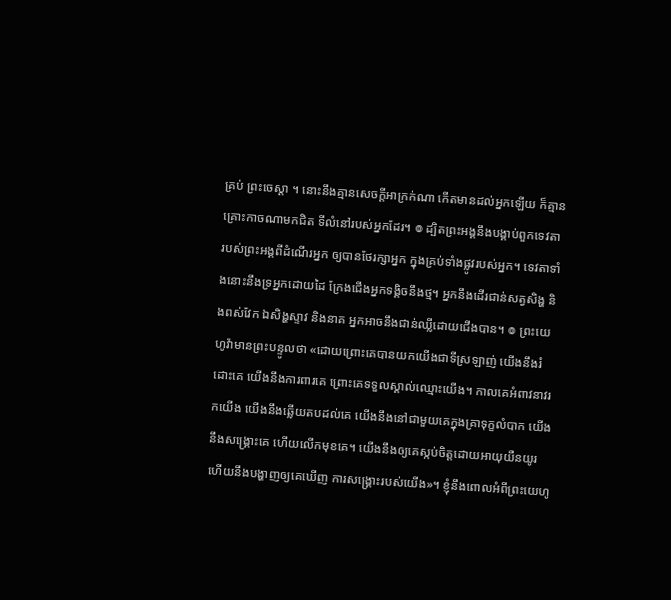គ្រប់ ព្រះចេស្តា ។ នោះនឹងគ្មានសេចក្ដីអាក្រក់ណា កើតមានដល់អ្នកឡើយ ក៏គ្មានគ្រោះកាចណាមកជិត ទីលំនៅរបស់អ្នកដែរ។ ៙ ដ្បិតព្រះអង្គនឹងបង្គាប់ពួកទេវតា របស់ព្រះអង្គពីដំណើរអ្នក ឲ្យបានថែរក្សាអ្នក ក្នុងគ្រប់ទាំងផ្លូវរបស់អ្នក។ ទេវតាទាំងនោះនឹងទ្រអ្នកដោយដៃ ក្រែងជើងអ្នកទង្គិចនឹងថ្ម។ អ្នកនឹងដើរជាន់សត្វសិង្ហ និងពស់វែក ឯសិង្ហស្ទាវ និងនាគ អ្នកអាចនឹងជាន់ឈ្លីដោយជើងបាន។ ៙ ព្រះយេហូវ៉ាមានព្រះបន្ទូលថា «ដោយព្រោះគេបានយកយើងជាទីស្រឡាញ់ យើងនឹងរំដោះគេ យើងនឹងការពារគេ ព្រោះគេទទួលស្គាល់ឈ្មោះយើង។ កាលគេអំពាវនាវរកយើង យើងនឹងឆ្លើយតបដល់គេ យើងនឹងនៅជាមួយគេក្នុងគ្រាទុក្ខលំបាក យើងនឹងសង្គ្រោះគេ ហើយលើកមុខគេ។ យើងនឹងឲ្យគេស្កប់ចិត្តដោយអាយុយឺនយូរ ហើយនឹងបង្ហាញឲ្យគេឃើញ ការសង្គ្រោះរបស់យើង»។ ខ្ញុំនឹងពោលអំពីព្រះយេហូ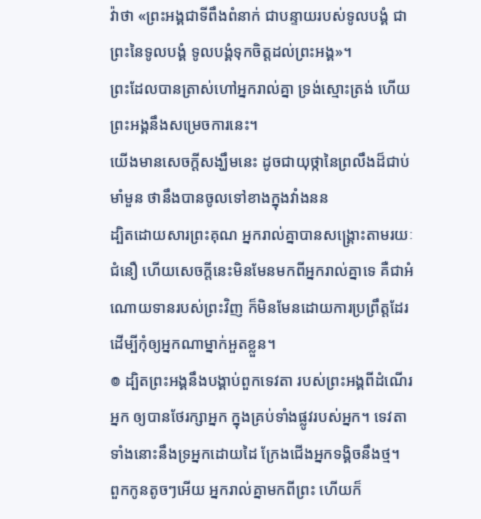វ៉ាថា «ព្រះអង្គជាទីពឹងពំនាក់ ជាបន្ទាយរបស់ទូលបង្គំ ជាព្រះនៃទូលបង្គំ ទូលបង្គំទុកចិត្តដល់ព្រះអង្គ»។
ព្រះដែលបានត្រាស់ហៅអ្នករាល់គ្នា ទ្រង់ស្មោះត្រង់ ហើយព្រះអង្គនឹងសម្រេចការនេះ។
យើងមានសេចក្ដីសង្ឃឹមនេះ ដូចជាយុថ្កានៃព្រលឹងដ៏ជាប់មាំមួន ថានឹងបានចូលទៅខាងក្នុងវាំងនន
ដ្បិតដោយសារព្រះគុណ អ្នករាល់គ្នាបានសង្គ្រោះតាមរយៈជំនឿ ហើយសេចក្តីនេះមិនមែនមកពីអ្នករាល់គ្នាទេ គឺជាអំណោយទានរបស់ព្រះវិញ ក៏មិនមែនដោយការប្រព្រឹត្តដែរ ដើម្បីកុំឲ្យអ្នកណាម្នាក់អួតខ្លួន។
៙ ដ្បិតព្រះអង្គនឹងបង្គាប់ពួកទេវតា របស់ព្រះអង្គពីដំណើរអ្នក ឲ្យបានថែរក្សាអ្នក ក្នុងគ្រប់ទាំងផ្លូវរបស់អ្នក។ ទេវតាទាំងនោះនឹងទ្រអ្នកដោយដៃ ក្រែងជើងអ្នកទង្គិចនឹងថ្ម។
ពួកកូនតូចៗអើយ អ្នករាល់គ្នាមកពីព្រះ ហើយក៏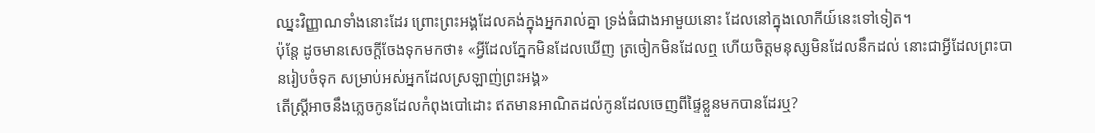ឈ្នះវិញ្ញាណទាំងនោះដែរ ព្រោះព្រះអង្គដែលគង់ក្នុងអ្នករាល់គ្នា ទ្រង់ធំជាងអាមួយនោះ ដែលនៅក្នុងលោកីយ៍នេះទៅទៀត។
ប៉ុន្តែ ដូចមានសេចក្តីចែងទុកមកថា៖ «អ្វីដែលភ្នែកមិនដែលឃើញ ត្រចៀកមិនដែលឮ ហើយចិត្តមនុស្សមិនដែលនឹកដល់ នោះជាអ្វីដែលព្រះបានរៀបចំទុក សម្រាប់អស់អ្នកដែលស្រឡាញ់ព្រះអង្គ»
តើស្ត្រីអាចនឹងភ្លេចកូនដែលកំពុងបៅដោះ ឥតមានអាណិតដល់កូនដែលចេញពីផ្ទៃខ្លួនមកបានដែរឬ?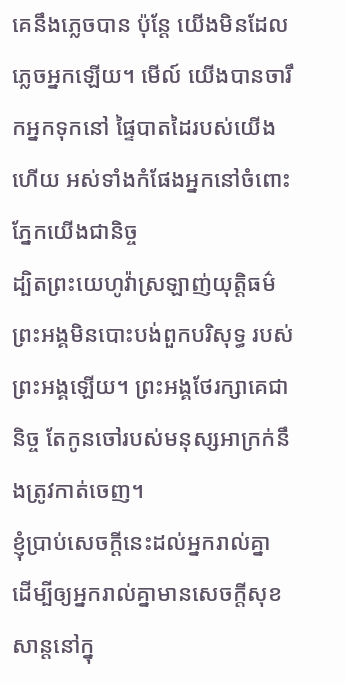គេនឹងភ្លេចបាន ប៉ុន្តែ យើងមិនដែលភ្លេចអ្នកឡើយ។ មើល៍ យើងបានចារឹកអ្នកទុកនៅ ផ្ទៃបាតដៃរបស់យើងហើយ អស់ទាំងកំផែងអ្នកនៅចំពោះភ្នែកយើងជានិច្ច
ដ្បិតព្រះយេហូវ៉ាស្រឡាញ់យុត្តិធម៌ ព្រះអង្គមិនបោះបង់ពួកបរិសុទ្ធ របស់ព្រះអង្គឡើយ។ ព្រះអង្គថែរក្សាគេជានិច្ច តែកូនចៅរបស់មនុស្សអាក្រក់នឹងត្រូវកាត់ចេញ។
ខ្ញុំប្រាប់សេចក្ដីនេះដល់អ្នករាល់គ្នា ដើម្បីឲ្យអ្នករាល់គ្នាមានសេចក្តីសុខសាន្តនៅក្នុ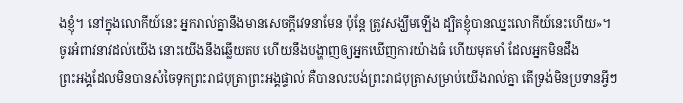ងខ្ញុំ។ នៅក្នុងលោកីយ៍នេះ អ្នករាល់គ្នានឹងមានសេចក្តីវេទនាមែន ប៉ុន្តែ ត្រូវសង្ឃឹមឡើង ដ្បិតខ្ញុំបានឈ្នះលោកីយ៍នេះហើយ»។
ចូរអំពាវនាវដល់យើង នោះយើងនឹងឆ្លើយតប ហើយនឹងបង្ហាញឲ្យអ្នកឃើញការយ៉ាងធំ ហើយមុតមាំ ដែលអ្នកមិនដឹង
ព្រះអង្គដែលមិនបានសំចៃទុកព្រះរាជបុត្រាព្រះអង្គផ្ទាល់ គឺបានលះបង់ព្រះរាជបុត្រាសម្រាប់យើងរាល់គ្នា តើទ្រង់មិនប្រទានអ្វីៗ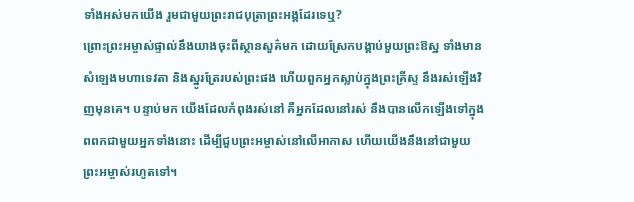ទាំងអស់មកយើង រួមជាមួយព្រះរាជបុត្រាព្រះអង្គដែរទេឬ?
ព្រោះព្រះអម្ចាស់ផ្ទាល់នឹងយាងចុះពីស្ថានសួគ៌មក ដោយស្រែកបង្គាប់មួយព្រះឱស្ឋ ទាំងមានសំឡេងមហាទេវតា និងស្នូរត្រែរបស់ព្រះផង ហើយពួកអ្នកស្លាប់ក្នុងព្រះគ្រីស្ទ នឹងរស់ឡើងវិញមុនគេ។ បន្ទាប់មក យើងដែលកំពុងរស់នៅ គឺអ្នកដែលនៅរស់ នឹងបានលើកឡើងទៅក្នុងពពកជាមួយអ្នកទាំងនោះ ដើម្បីជួបព្រះអម្ចាស់នៅលើអាកាស ហើយយើងនឹងនៅជាមួយព្រះអម្ចាស់រហូតទៅ។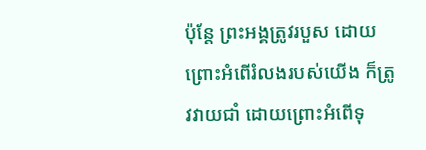ប៉ុន្តែ ព្រះអង្គត្រូវរបួស ដោយព្រោះអំពើរំលងរបស់យើង ក៏ត្រូវវាយជាំ ដោយព្រោះអំពើទុ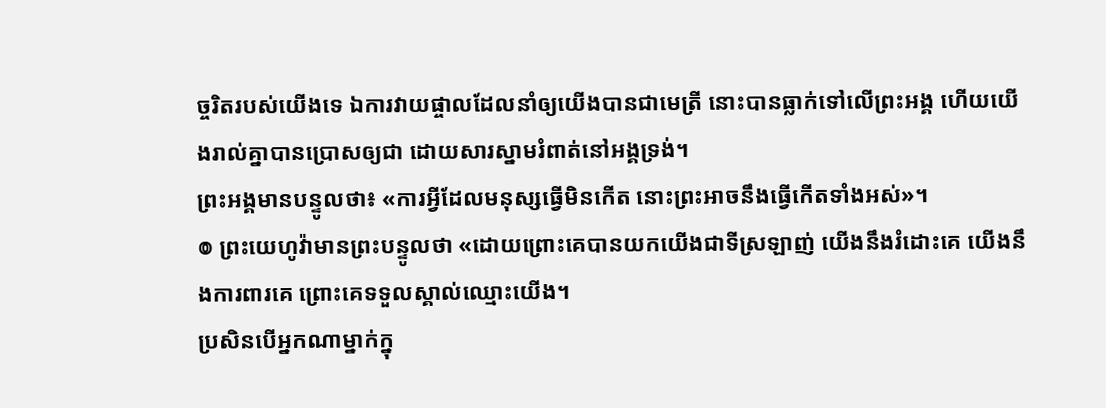ច្ចរិតរបស់យើងទេ ឯការវាយផ្ចាលដែលនាំឲ្យយើងបានជាមេត្រី នោះបានធ្លាក់ទៅលើព្រះអង្គ ហើយយើងរាល់គ្នាបានប្រោសឲ្យជា ដោយសារស្នាមរំពាត់នៅអង្គទ្រង់។
ព្រះអង្គមានបន្ទូលថា៖ «ការអ្វីដែលមនុស្សធ្វើមិនកើត នោះព្រះអាចនឹងធ្វើកើតទាំងអស់»។
៙ ព្រះយេហូវ៉ាមានព្រះបន្ទូលថា «ដោយព្រោះគេបានយកយើងជាទីស្រឡាញ់ យើងនឹងរំដោះគេ យើងនឹងការពារគេ ព្រោះគេទទួលស្គាល់ឈ្មោះយើង។
ប្រសិនបើអ្នកណាម្នាក់ក្នុ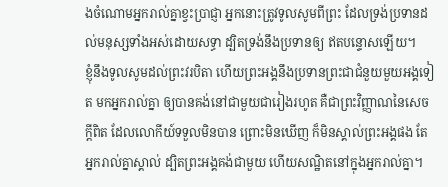ងចំណោមអ្នករាល់គ្នាខ្វះប្រាជ្ញា អ្នកនោះត្រូវទូលសូមពីព្រះ ដែលទ្រង់ប្រទានដល់មនុស្សទាំងអស់ដោយសទ្ធា ដ្បិតទ្រង់នឹងប្រទានឲ្យ ឥតបន្ទោសឡើយ។
ខ្ញុំនឹងទូលសូមដល់ព្រះវរបិតា ហើយព្រះអង្គនឹងប្រទានព្រះជាជំនួយមួយអង្គទៀត មកអ្នករាល់គ្នា ឲ្យបានគង់នៅជាមួយជារៀងរហូត គឺជាព្រះវិញ្ញាណនៃសេចក្តីពិត ដែលលោកីយ៍ទទួលមិនបាន ព្រោះមិនឃើញ ក៏មិនស្គាល់ព្រះអង្គផង តែអ្នករាល់គ្នាស្គាល់ ដ្បិតព្រះអង្គគង់ជាមួយ ហើយសណ្ឋិតនៅក្នុងអ្នករាល់គ្នា។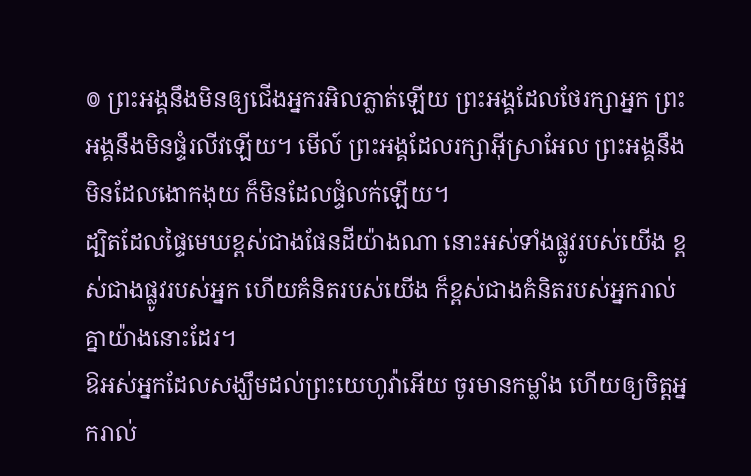៙ ព្រះអង្គនឹងមិនឲ្យជើងអ្នករអិលភ្លាត់ឡើយ ព្រះអង្គដែលថែរក្សាអ្នក ព្រះអង្គនឹងមិនផ្ទំរលីវឡើយ។ មើល៍ ព្រះអង្គដែលរក្សាអ៊ីស្រាអែល ព្រះអង្គនឹងមិនដែលងោកងុយ ក៏មិនដែលផ្ទំលក់ឡើយ។
ដ្បិតដែលផ្ទៃមេឃខ្ពស់ជាងផែនដីយ៉ាងណា នោះអស់ទាំងផ្លូវរបស់យើង ខ្ពស់ជាងផ្លូវរបស់អ្នក ហើយគំនិតរបស់យើង ក៏ខ្ពស់ជាងគំនិតរបស់អ្នករាល់គ្នាយ៉ាងនោះដែរ។
ឱអស់អ្នកដែលសង្ឃឹមដល់ព្រះយេហូវ៉ាអើយ ចូរមានកម្លាំង ហើយឲ្យចិត្តអ្នករាល់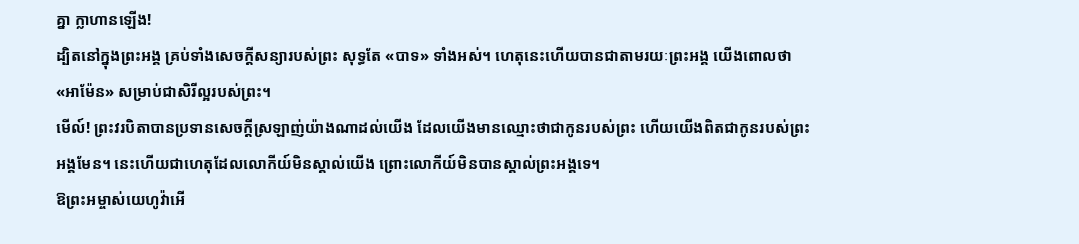គ្នា ក្លាហានឡើង!
ដ្បិតនៅក្នុងព្រះអង្គ គ្រប់ទាំងសេចក្តីសន្យារបស់ព្រះ សុទ្ធតែ «បាទ» ទាំងអស់។ ហេតុនេះហើយបានជាតាមរយៈព្រះអង្គ យើងពោលថា «អាម៉ែន» សម្រាប់ជាសិរីល្អរបស់ព្រះ។
មើល៍! ព្រះវរបិតាបានប្រទានសេចក្ដីស្រឡាញ់យ៉ាងណាដល់យើង ដែលយើងមានឈ្មោះថាជាកូនរបស់ព្រះ ហើយយើងពិតជាកូនរបស់ព្រះអង្គមែន។ នេះហើយជាហេតុដែលលោកីយ៍មិនស្គាល់យើង ព្រោះលោកីយ៍មិនបានស្គាល់ព្រះអង្គទេ។
ឱព្រះអម្ចាស់យេហូវ៉ាអើ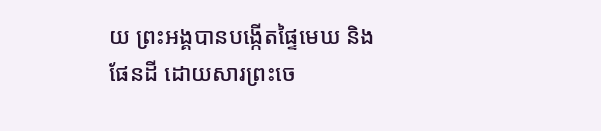យ ព្រះអង្គបានបង្កើតផ្ទៃមេឃ និងផែនដី ដោយសារព្រះចេ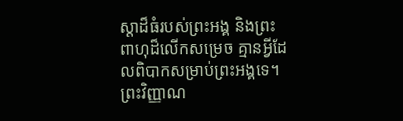ស្តាដ៏ធំរបស់ព្រះអង្គ និងព្រះពាហុដ៏លើកសម្រេច គ្មានអ្វីដែលពិបាកសម្រាប់ព្រះអង្គទេ។
ព្រះវិញ្ញាណ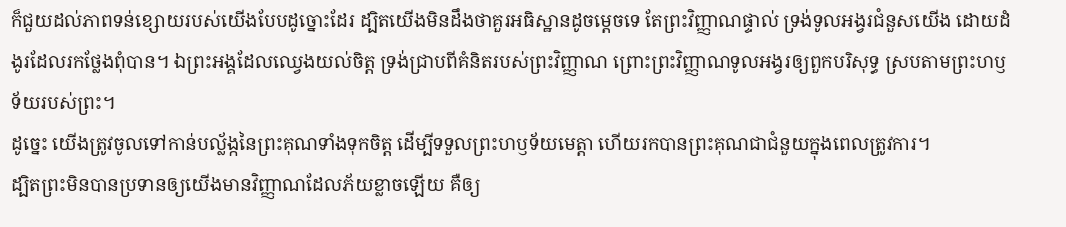ក៏ជួយដល់ភាពទន់ខ្សោយរបស់យើងបែបដូច្នោះដែរ ដ្បិតយើងមិនដឹងថាគួរអធិស្ឋានដូចម្តេចទេ តែព្រះវិញ្ញាណផ្ទាល់ ទ្រង់ទូលអង្វរជំនួសយើង ដោយដំងូរដែលរកថ្លែងពុំបាន។ ឯព្រះអង្គដែលឈ្វេងយល់ចិត្ត ទ្រង់ជ្រាបពីគំនិតរបស់ព្រះវិញ្ញាណ ព្រោះព្រះវិញ្ញាណទូលអង្វរឲ្យពួកបរិសុទ្ធ ស្របតាមព្រះហឫទ័យរបស់ព្រះ។
ដូច្នេះ យើងត្រូវចូលទៅកាន់បល្ល័ង្កនៃព្រះគុណទាំងទុកចិត្ត ដើម្បីទទួលព្រះហឫទ័យមេត្តា ហើយរកបានព្រះគុណជាជំនួយក្នុងពេលត្រូវការ។
ដ្បិតព្រះមិនបានប្រទានឲ្យយើងមានវិញ្ញាណដែលភ័យខ្លាចឡើយ គឺឲ្យ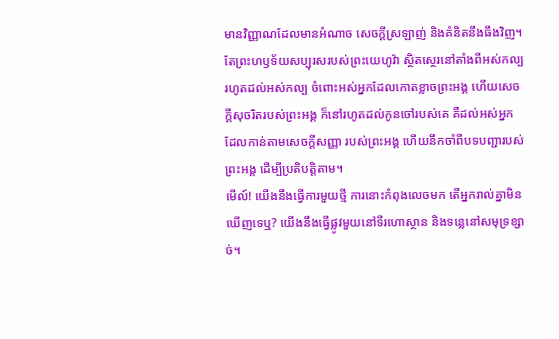មានវិញ្ញាណដែលមានអំណាច សេចក្ដីស្រឡាញ់ និងគំនិតនឹងធឹងវិញ។
តែព្រះហឫទ័យសប្បុរសរបស់ព្រះយេហូវ៉ា ស្ថិតស្ថេរនៅតាំងពីអស់កល្ប រហូតដល់អស់កល្ប ចំពោះអស់អ្នកដែលកោតខ្លាចព្រះអង្គ ហើយសេចក្ដីសុចរិតរបស់ព្រះអង្គ ក៏នៅរហូតដល់កូនចៅរបស់គេ គឺដល់អស់អ្នកដែលកាន់តាមសេចក្ដីសញ្ញា របស់ព្រះអង្គ ហើយនឹកចាំពីបទបញ្ជារបស់ព្រះអង្គ ដើម្បីប្រតិបត្តិតាម។
មើល៍! យើងនឹងធ្វើការមួយថ្មី ការនោះកំពុងលេចមក តើអ្នករាល់គ្នាមិនឃើញទេឬ? យើងនឹងធ្វើផ្លូវមួយនៅទីរហោស្ថាន និងទន្លេនៅសមុទ្រខ្សាច់។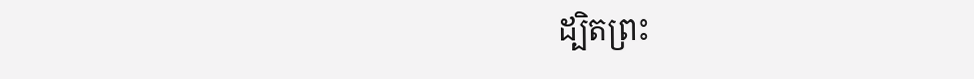ដ្បិតព្រះ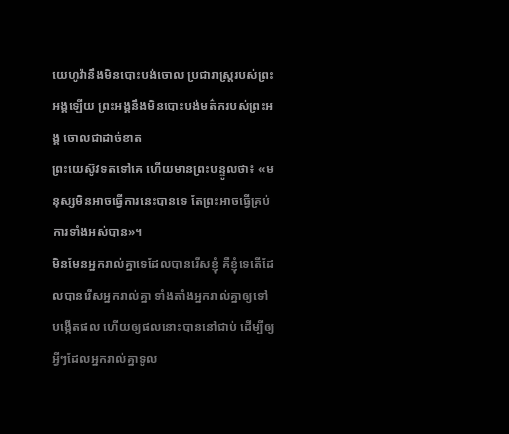យេហូវ៉ានឹងមិនបោះបង់ចោល ប្រជារាស្ត្ររបស់ព្រះអង្គឡើយ ព្រះអង្គនឹងមិនបោះបង់មត៌ករបស់ព្រះអង្គ ចោលជាដាច់ខាត
ព្រះយេស៊ូវទតទៅគេ ហើយមានព្រះបន្ទូលថា៖ «មនុស្សមិនអាចធ្វើការនេះបានទេ តែព្រះអាចធ្វើគ្រប់ការទាំងអស់បាន»។
មិនមែនអ្នករាល់គ្នាទេដែលបានរើសខ្ញុំ គឺខ្ញុំទេតើដែលបានរើសអ្នករាល់គ្នា ទាំងតាំងអ្នករាល់គ្នាឲ្យទៅបង្កើតផល ហើយឲ្យផលនោះបាននៅជាប់ ដើម្បីឲ្យអ្វីៗដែលអ្នករាល់គ្នាទូល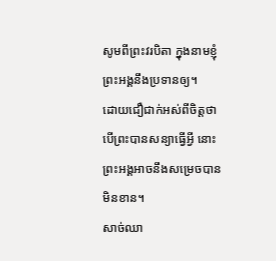សូមពីព្រះវរបិតា ក្នុងនាមខ្ញុំ ព្រះអង្គនឹងប្រទានឲ្យ។
ដោយជឿជាក់អស់ពីចិត្តថា បើព្រះបានសន្យាធ្វើអ្វី នោះព្រះអង្គអាចនឹងសម្រេចបានមិនខាន។
សាច់ឈា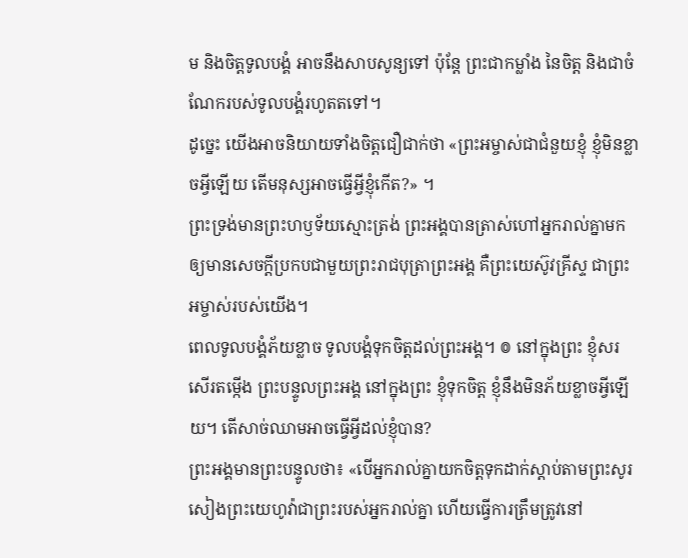ម និងចិត្តទូលបង្គំ អាចនឹងសាបសូន្យទៅ ប៉ុន្តែ ព្រះជាកម្លាំង នៃចិត្ត និងជាចំណែករបស់ទូលបង្គំរហូតតទៅ។
ដូច្នេះ យើងអាចនិយាយទាំងចិត្តជឿជាក់ថា «ព្រះអម្ចាស់ជាជំនួយខ្ញុំ ខ្ញុំមិនខ្លាចអ្វីឡើយ តើមនុស្សអាចធ្វើអ្វីខ្ញុំកើត?» ។
ព្រះទ្រង់មានព្រះហឫទ័យស្មោះត្រង់ ព្រះអង្គបានត្រាស់ហៅអ្នករាល់គ្នាមក ឲ្យមានសេចក្ដីប្រកបជាមួយព្រះរាជបុត្រាព្រះអង្គ គឺព្រះយេស៊ូវគ្រីស្ទ ជាព្រះអម្ចាស់របស់យើង។
ពេលទូលបង្គំភ័យខ្លាច ទូលបង្គំទុកចិត្តដល់ព្រះអង្គ។ ៙ នៅក្នុងព្រះ ខ្ញុំសរសើរតម្កើង ព្រះបន្ទូលព្រះអង្គ នៅក្នុងព្រះ ខ្ញុំទុកចិត្ត ខ្ញុំនឹងមិនភ័យខ្លាចអ្វីឡើយ។ តើសាច់ឈាមអាចធ្វើអ្វីដល់ខ្ញុំបាន?
ព្រះអង្គមានព្រះបន្ទូលថា៖ «បើអ្នករាល់គ្នាយកចិត្តទុកដាក់ស្តាប់តាមព្រះសូរសៀងព្រះយេហូវ៉ាជាព្រះរបស់អ្នករាល់គ្នា ហើយធ្វើការត្រឹមត្រូវនៅ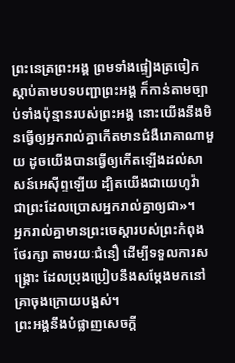ព្រះនេត្រព្រះអង្គ ព្រមទាំងផ្ទៀងត្រចៀកស្តាប់តាមបទបញ្ជាព្រះអង្គ ក៏កាន់តាមច្បាប់ទាំងប៉ុន្មានរបស់ព្រះអង្គ នោះយើងនឹងមិនធ្វើឲ្យអ្នករាល់គ្នាកើតមានជំងឺរោគាណាមួយ ដូចយើងបានធ្វើឲ្យកើតឡើងដល់សាសន៍អេស៊ីព្ទឡើយ ដ្បិតយើងជាយេហូវ៉ា ជាព្រះដែលប្រោសអ្នករាល់គ្នាឲ្យជា»។
អ្នករាល់គ្នាមានព្រះចេស្តារបស់ព្រះកំពុងថែរក្សា តាមរយៈជំនឿ ដើម្បីទទួលការសង្គ្រោះ ដែលប្រុងប្រៀបនឹងសម្តែងមកនៅគ្រាចុងក្រោយបង្អស់។
ព្រះអង្គនឹងបំផ្លាញសេចក្ដី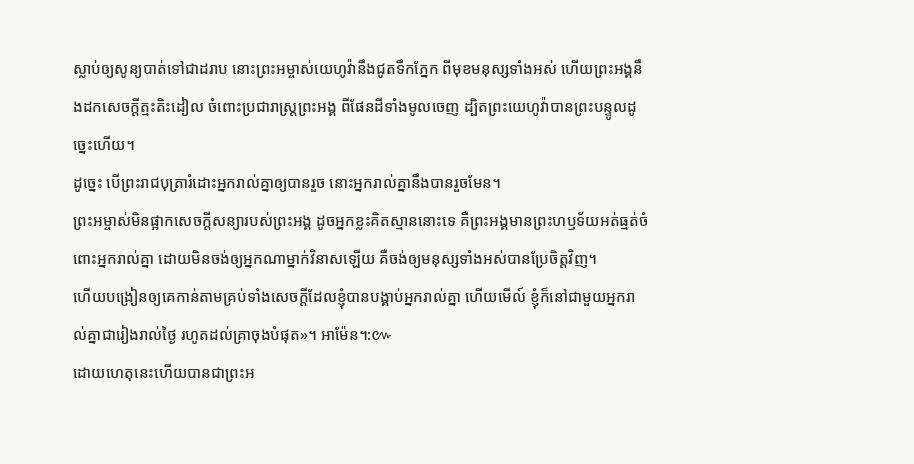ស្លាប់ឲ្យសូន្យបាត់ទៅជាដរាប នោះព្រះអម្ចាស់យេហូវ៉ានឹងជូតទឹកភ្នែក ពីមុខមនុស្សទាំងអស់ ហើយព្រះអង្គនឹងដកសេចក្ដីត្មះតិះដៀល ចំពោះប្រជារាស្ត្រព្រះអង្គ ពីផែនដីទាំងមូលចេញ ដ្បិតព្រះយេហូវ៉ាបានព្រះបន្ទូលដូច្នេះហើយ។
ដូច្នេះ បើព្រះរាជបុត្រារំដោះអ្នករាល់គ្នាឲ្យបានរួច នោះអ្នករាល់គ្នានឹងបានរួចមែន។
ព្រះអម្ចាស់មិនផ្អាកសេចក្ដីសន្យារបស់ព្រះអង្គ ដូចអ្នកខ្លះគិតស្មាននោះទេ គឺព្រះអង្គមានព្រះហឫទ័យអត់ធ្មត់ចំពោះអ្នករាល់គ្នា ដោយមិនចង់ឲ្យអ្នកណាម្នាក់វិនាសឡើយ គឺចង់ឲ្យមនុស្សទាំងអស់បានប្រែចិត្តវិញ។
ហើយបង្រៀនឲ្យគេកាន់តាមគ្រប់ទាំងសេចក្តីដែលខ្ញុំបានបង្គាប់អ្នករាល់គ្នា ហើយមើល៍ ខ្ញុំក៏នៅជាមួយអ្នករាល់គ្នាជារៀងរាល់ថ្ងៃ រហូតដល់គ្រាចុងបំផុត»។ អាម៉ែន។:៚
ដោយហេតុនេះហើយបានជាព្រះអ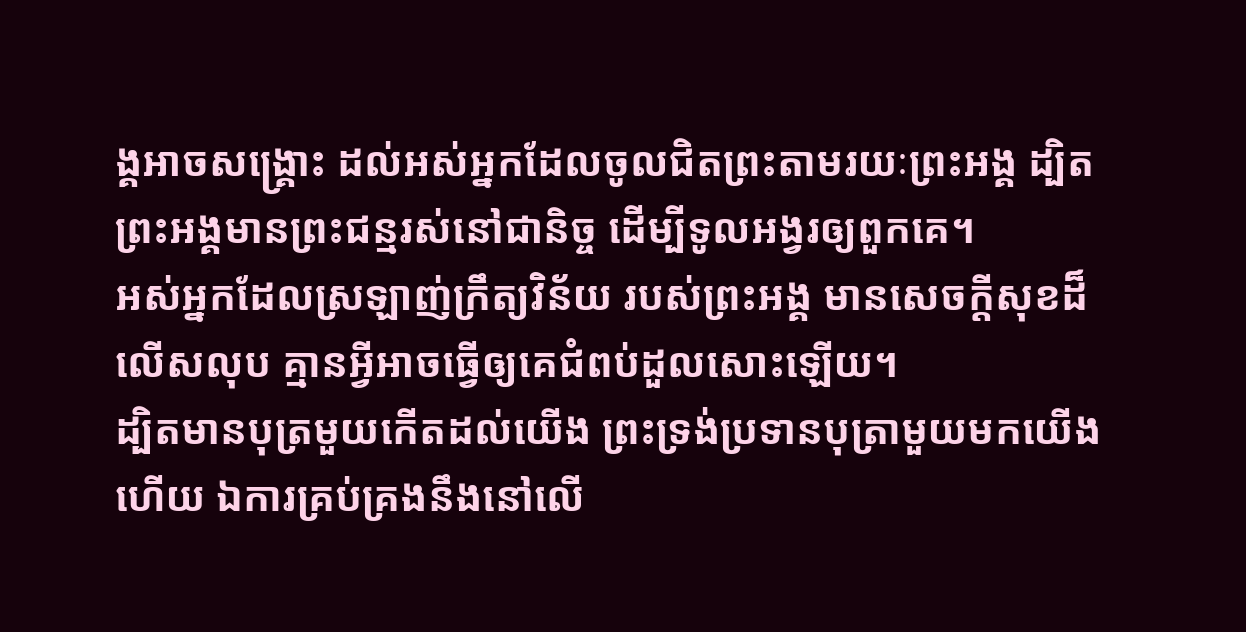ង្គអាចសង្គ្រោះ ដល់អស់អ្នកដែលចូលជិតព្រះតាមរយៈព្រះអង្គ ដ្បិតព្រះអង្គមានព្រះជន្មរស់នៅជានិច្ច ដើម្បីទូលអង្វរឲ្យពួកគេ។
អស់អ្នកដែលស្រឡាញ់ក្រឹត្យវិន័យ របស់ព្រះអង្គ មានសេចក្ដីសុខដ៏លើសលុប គ្មានអ្វីអាចធ្វើឲ្យគេជំពប់ដួលសោះឡើយ។
ដ្បិតមានបុត្រមួយកើតដល់យើង ព្រះទ្រង់ប្រទានបុត្រាមួយមកយើងហើយ ឯការគ្រប់គ្រងនឹងនៅលើ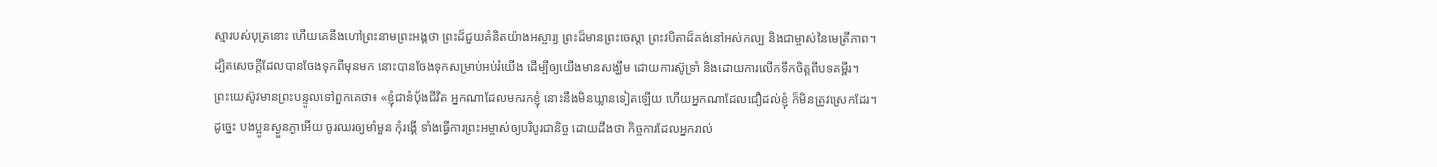ស្មារបស់បុត្រនោះ ហើយគេនឹងហៅព្រះនាមព្រះអង្គថា ព្រះដ៏ជួយគំនិតយ៉ាងអស្ចារ្យ ព្រះដ៏មានព្រះចេស្តា ព្រះវបិតាដ៏គង់នៅអស់កល្ប និងជាម្ចាស់នៃមេត្រីភាព។
ដ្បិតសេចក្តីដែលបានចែងទុកពីមុនមក នោះបានចែងទុកសម្រាប់អប់រំយើង ដើម្បីឲ្យយើងមានសង្ឃឹម ដោយការស៊ូទ្រាំ និងដោយការលើកទឹកចិត្តពីបទគម្ពីរ។
ព្រះយេស៊ូវមានព្រះបន្ទូលទៅពួកគេថា៖ «ខ្ញុំជានំបុ័ងជីវិត អ្នកណាដែលមករកខ្ញុំ នោះនឹងមិនឃ្លានទៀតឡើយ ហើយអ្នកណាដែលជឿដល់ខ្ញុំ ក៏មិនត្រូវស្រេកដែរ។
ដូច្នេះ បងប្អូនស្ងួនភ្ងាអើយ ចូរឈរឲ្យមាំមួន កុំរង្គើ ទាំងធ្វើការព្រះអម្ចាស់ឲ្យបរិបូរជានិច្ច ដោយដឹងថា កិច្ចការដែលអ្នករាល់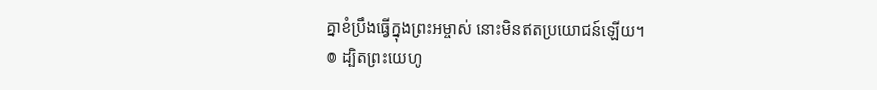គ្នាខំប្រឹងធ្វើក្នុងព្រះអម្ចាស់ នោះមិនឥតប្រយោជន៍ឡើយ។
៙ ដ្បិតព្រះយេហូ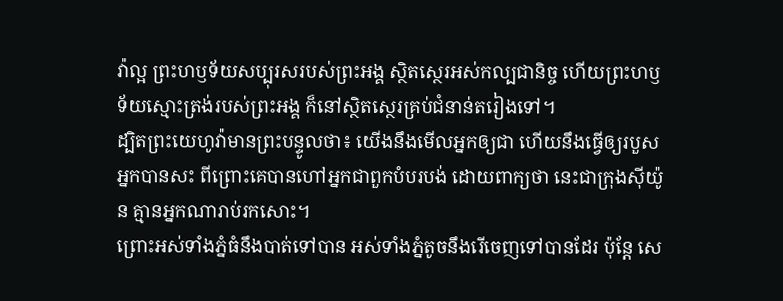វ៉ាល្អ ព្រះហឫទ័យសប្បុរសរបស់ព្រះអង្គ ស្ថិតស្ថេរអស់កល្បជានិច្ច ហើយព្រះហឫទ័យស្មោះត្រង់របស់ព្រះអង្គ ក៏នៅស្ថិតស្ថេរគ្រប់ជំនាន់តរៀងទៅ។
ដ្បិតព្រះយេហូវ៉ាមានព្រះបន្ទូលថា៖ យើងនឹងមើលអ្នកឲ្យជា ហើយនឹងធ្វើឲ្យរបួសអ្នកបានសះ ពីព្រោះគេបានហៅអ្នកជាពួកបំបរបង់ ដោយពាក្យថា នេះជាក្រុងស៊ីយ៉ូន គ្មានអ្នកណារាប់រកសោះ។
ព្រោះអស់ទាំងភ្នំធំនឹងបាត់ទៅបាន អស់ទាំងភ្នំតូចនឹងរើចេញទៅបានដែរ ប៉ុន្តែ សេ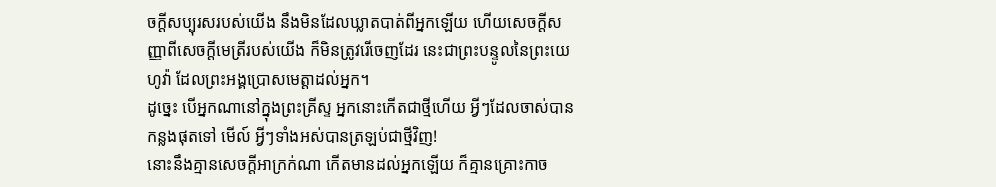ចក្ដីសប្បុរសរបស់យើង នឹងមិនដែលឃ្លាតបាត់ពីអ្នកឡើយ ហើយសេចក្ដីសញ្ញាពីសេចក្ដីមេត្រីរបស់យើង ក៏មិនត្រូវរើចេញដែរ នេះជាព្រះបន្ទូលនៃព្រះយេហូវ៉ា ដែលព្រះអង្គប្រោសមេត្តាដល់អ្នក។
ដូច្នេះ បើអ្នកណានៅក្នុងព្រះគ្រីស្ទ អ្នកនោះកើតជាថ្មីហើយ អ្វីៗដែលចាស់បានកន្លងផុតទៅ មើល៍ អ្វីៗទាំងអស់បានត្រឡប់ជាថ្មីវិញ!
នោះនឹងគ្មានសេចក្ដីអាក្រក់ណា កើតមានដល់អ្នកឡើយ ក៏គ្មានគ្រោះកាច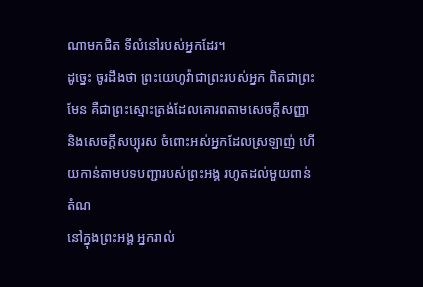ណាមកជិត ទីលំនៅរបស់អ្នកដែរ។
ដូច្នេះ ចូរដឹងថា ព្រះយេហូវ៉ាជាព្រះរបស់អ្នក ពិតជាព្រះមែន គឺជាព្រះស្មោះត្រង់ដែលគោរពតាមសេចក្ដីសញ្ញា និងសេចក្ដីសប្បុរស ចំពោះអស់អ្នកដែលស្រឡាញ់ ហើយកាន់តាមបទបញ្ជារបស់ព្រះអង្គ រហូតដល់មួយពាន់តំណ
នៅក្នុងព្រះអង្គ អ្នករាល់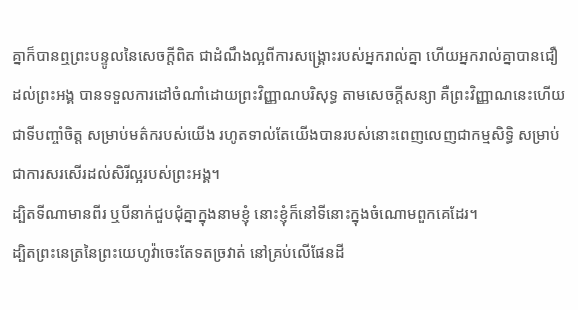គ្នាក៏បានឮព្រះបន្ទូលនៃសេចក្តីពិត ជាដំណឹងល្អពីការសង្គ្រោះរបស់អ្នករាល់គ្នា ហើយអ្នករាល់គ្នាបានជឿដល់ព្រះអង្គ បានទទួលការដៅចំណាំដោយព្រះវិញ្ញាណបរិសុទ្ធ តាមសេចក្តីសន្យា គឺព្រះវិញ្ញាណនេះហើយជាទីបញ្ចាំចិត្ត សម្រាប់មត៌ករបស់យើង រហូតទាល់តែយើងបានរបស់នោះពេញលេញជាកម្មសិទ្ធិ សម្រាប់ជាការសរសើរដល់សិរីល្អរបស់ព្រះអង្គ។
ដ្បិតទីណាមានពីរ ឬបីនាក់ជួបជុំគ្នាក្នុងនាមខ្ញុំ នោះខ្ញុំក៏នៅទីនោះក្នុងចំណោមពួកគេដែរ។
ដ្បិតព្រះនេត្រនៃព្រះយេហូវ៉ាចេះតែទតច្រវាត់ នៅគ្រប់លើផែនដី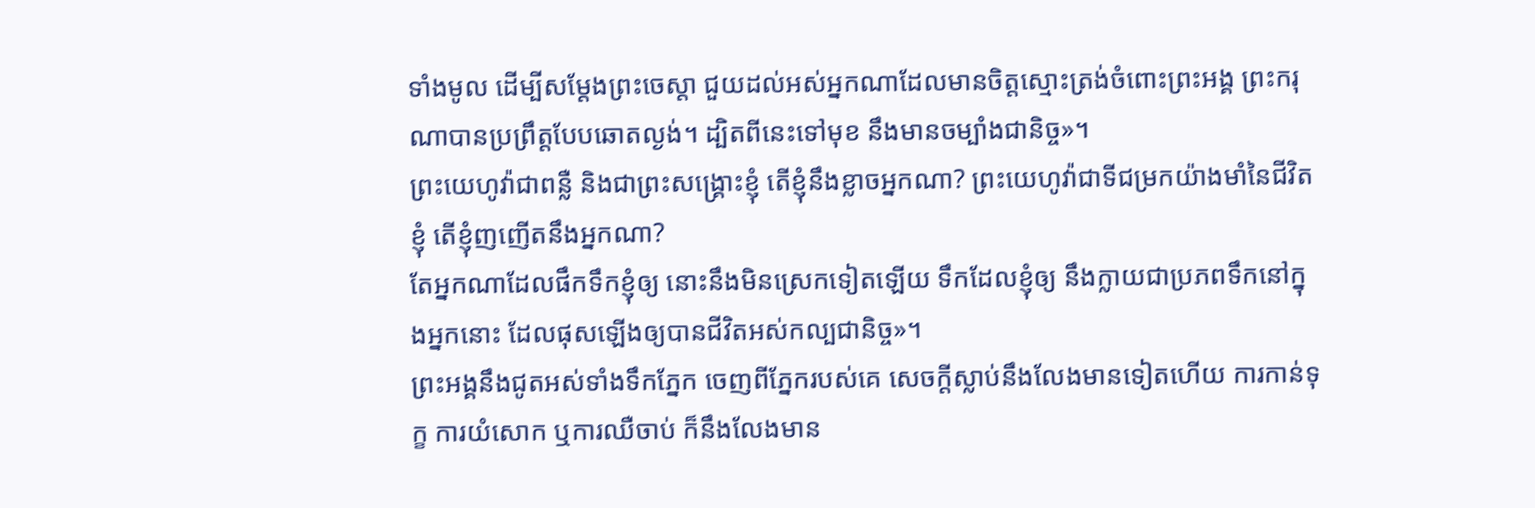ទាំងមូល ដើម្បីសម្ដែងព្រះចេស្តា ជួយដល់អស់អ្នកណាដែលមានចិត្តស្មោះត្រង់ចំពោះព្រះអង្គ ព្រះករុណាបានប្រព្រឹត្តបែបឆោតល្ងង់។ ដ្បិតពីនេះទៅមុខ នឹងមានចម្បាំងជានិច្ច»។
ព្រះយេហូវ៉ាជាពន្លឺ និងជាព្រះសង្គ្រោះខ្ញុំ តើខ្ញុំនឹងខ្លាចអ្នកណា? ព្រះយេហូវ៉ាជាទីជម្រកយ៉ាងមាំនៃជីវិតខ្ញុំ តើខ្ញុំញញើតនឹងអ្នកណា?
តែអ្នកណាដែលផឹកទឹកខ្ញុំឲ្យ នោះនឹងមិនស្រេកទៀតឡើយ ទឹកដែលខ្ញុំឲ្យ នឹងក្លាយជាប្រភពទឹកនៅក្នុងអ្នកនោះ ដែលផុសឡើងឲ្យបានជីវិតអស់កល្បជានិច្ច»។
ព្រះអង្គនឹងជូតអស់ទាំងទឹកភ្នែក ចេញពីភ្នែករបស់គេ សេចក្ដីស្លាប់នឹងលែងមានទៀតហើយ ការកាន់ទុក្ខ ការយំសោក ឬការឈឺចាប់ ក៏នឹងលែងមាន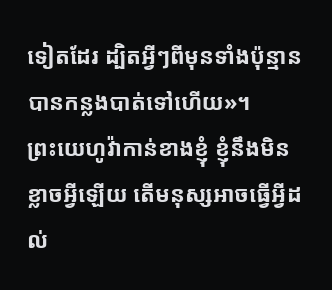ទៀតដែរ ដ្បិតអ្វីៗពីមុនទាំងប៉ុន្មានបានកន្លងបាត់ទៅហើយ»។
ព្រះយេហូវ៉ាកាន់ខាងខ្ញុំ ខ្ញុំនឹងមិនខ្លាចអ្វីឡើយ តើមនុស្សអាចធ្វើអ្វីដល់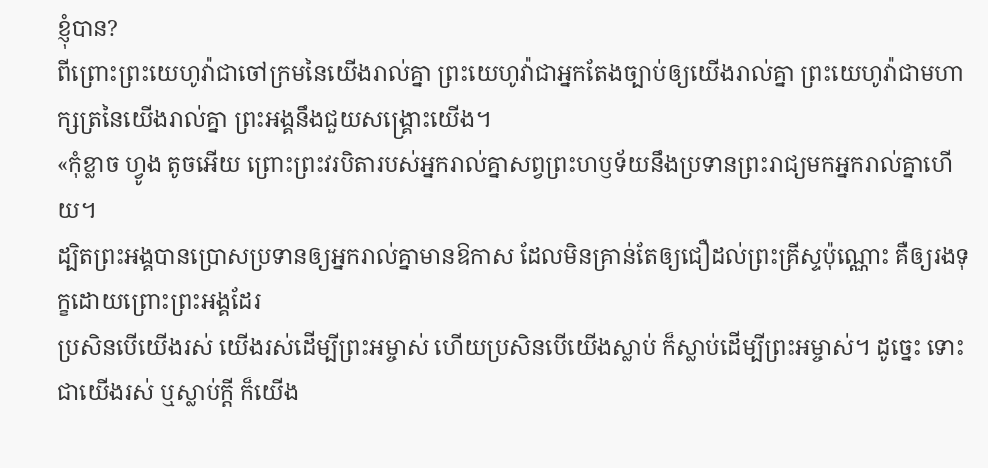ខ្ញុំបាន?
ពីព្រោះព្រះយេហូវ៉ាជាចៅក្រមនៃយើងរាល់គ្នា ព្រះយេហូវ៉ាជាអ្នកតែងច្បាប់ឲ្យយើងរាល់គ្នា ព្រះយេហូវ៉ាជាមហាក្សត្រនៃយើងរាល់គ្នា ព្រះអង្គនឹងជួយសង្គ្រោះយើង។
«កុំខ្លាច ហ្វូង តូចអើយ ព្រោះព្រះវរបិតារបស់អ្នករាល់គ្នាសព្វព្រះហឫទ័យនឹងប្រទានព្រះរាជ្យមកអ្នករាល់គ្នាហើយ។
ដ្បិតព្រះអង្គបានប្រោសប្រទានឲ្យអ្នករាល់គ្នាមានឱកាស ដែលមិនគ្រាន់តែឲ្យជឿដល់ព្រះគ្រីស្ទប៉ុណ្ណោះ គឺឲ្យរងទុក្ខដោយព្រោះព្រះអង្គដែរ
ប្រសិនបើយើងរស់ យើងរស់ដើម្បីព្រះអម្ចាស់ ហើយប្រសិនបើយើងស្លាប់ ក៏ស្លាប់ដើម្បីព្រះអម្ចាស់។ ដូច្នេះ ទោះជាយើងរស់ ឬស្លាប់ក្ដី ក៏យើង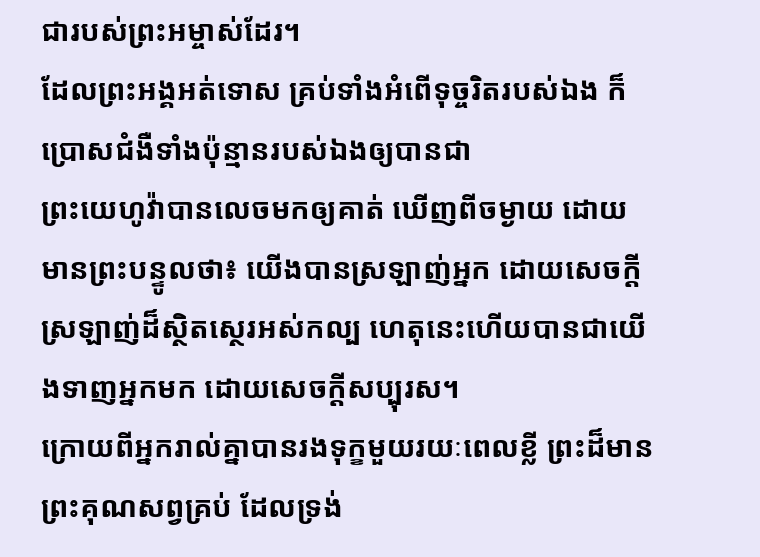ជារបស់ព្រះអម្ចាស់ដែរ។
ដែលព្រះអង្គអត់ទោស គ្រប់ទាំងអំពើទុច្ចរិតរបស់ឯង ក៏ប្រោសជំងឺទាំងប៉ុន្មានរបស់ឯងឲ្យបានជា
ព្រះយេហូវ៉ាបានលេចមកឲ្យគាត់ ឃើញពីចម្ងាយ ដោយមានព្រះបន្ទូលថា៖ យើងបានស្រឡាញ់អ្នក ដោយសេចក្ដីស្រឡាញ់ដ៏ស្ថិតស្ថេរអស់កល្ប ហេតុនេះហើយបានជាយើងទាញអ្នកមក ដោយសេចក្ដីសប្បុរស។
ក្រោយពីអ្នករាល់គ្នាបានរងទុក្ខមួយរយៈពេលខ្លី ព្រះដ៏មានព្រះគុណសព្វគ្រប់ ដែលទ្រង់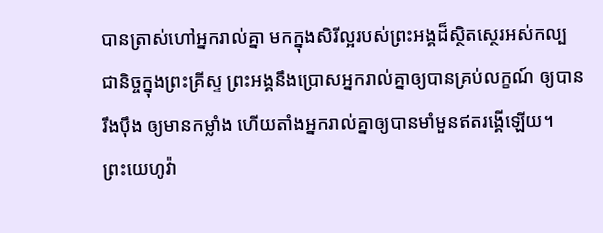បានត្រាស់ហៅអ្នករាល់គ្នា មកក្នុងសិរីល្អរបស់ព្រះអង្គដ៏ស្ថិតស្ថេរអស់កល្បជានិច្ចក្នុងព្រះគ្រីស្ទ ព្រះអង្គនឹងប្រោសអ្នករាល់គ្នាឲ្យបានគ្រប់លក្ខណ៍ ឲ្យបានរឹងប៉ឹង ឲ្យមានកម្លាំង ហើយតាំងអ្នករាល់គ្នាឲ្យបានមាំមួនឥតរង្គើឡើយ។
ព្រះយេហូវ៉ា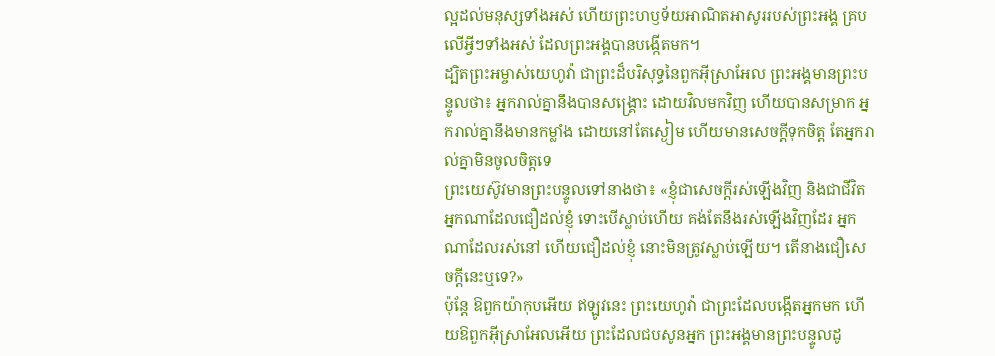ល្អដល់មនុស្សទាំងអស់ ហើយព្រះហឫទ័យអាណិតអាសូររបស់ព្រះអង្គ គ្របលើអ្វីៗទាំងអស់ ដែលព្រះអង្គបានបង្កើតមក។
ដ្បិតព្រះអម្ចាស់យេហូវ៉ា ជាព្រះដ៏បរិសុទ្ធនៃពួកអ៊ីស្រាអែល ព្រះអង្គមានព្រះបន្ទូលថា៖ អ្នករាល់គ្នានឹងបានសង្គ្រោះ ដោយវិលមកវិញ ហើយបានសម្រាក អ្នករាល់គ្នានឹងមានកម្លាំង ដោយនៅតែស្ងៀម ហើយមានសេចក្ដីទុកចិត្ត តែអ្នករាល់គ្នាមិនចូលចិត្តទេ
ព្រះយេស៊ូវមានព្រះបន្ទូលទៅនាងថា៖ «ខ្ញុំជាសេចក្តីរស់ឡើងវិញ និងជាជីវិត អ្នកណាដែលជឿដល់ខ្ញុំ ទោះបើស្លាប់ហើយ គង់តែនឹងរស់ឡើងវិញដែរ អ្នកណាដែលរស់នៅ ហើយជឿដល់ខ្ញុំ នោះមិនត្រូវស្លាប់ឡើយ។ តើនាងជឿសេចក្តីនេះឬទេ?»
ប៉ុន្តែ ឱពួកយ៉ាកុបអើយ ឥឡូវនេះ ព្រះយេហូវ៉ា ជាព្រះដែលបង្កើតអ្នកមក ហើយឱពួកអ៊ីស្រាអែលអើយ ព្រះដែលជបសូនអ្នក ព្រះអង្គមានព្រះបន្ទូលដូ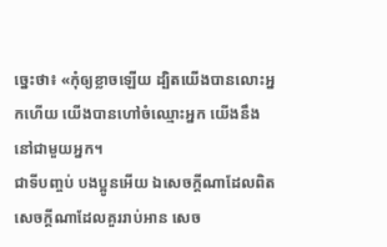ច្នេះថា៖ «កុំឲ្យខ្លាចឡើយ ដ្បិតយើងបានលោះអ្នកហើយ យើងបានហៅចំឈ្មោះអ្នក យើងនឹងនៅជាមួយអ្នក។
ជាទីបញ្ចប់ បងប្អូនអើយ ឯសេចក្ដីណាដែលពិត សេចក្ដីណាដែលគួររាប់អាន សេច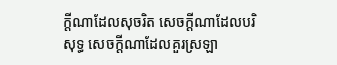ក្ដីណាដែលសុចរិត សេចក្ដីណាដែលបរិសុទ្ធ សេចក្ដីណាដែលគួរស្រឡា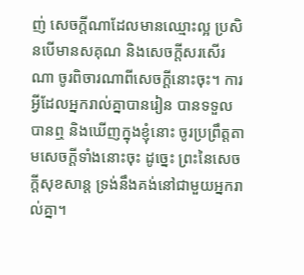ញ់ សេចក្ដីណាដែលមានឈ្មោះល្អ ប្រសិនបើមានសគុណ និងសេចក្ដីសរសើរណា ចូរពិចារណាពីសេចក្ដីនោះចុះ។ ការអ្វីដែលអ្នករាល់គ្នាបានរៀន បានទទួល បានឮ និងឃើញក្នុងខ្ញុំនោះ ចូរប្រព្រឹត្តតាមសេចក្ដីទាំងនោះចុះ ដូច្នេះ ព្រះនៃសេចក្ដីសុខសាន្ត ទ្រង់នឹងគង់នៅជាមួយអ្នករាល់គ្នា។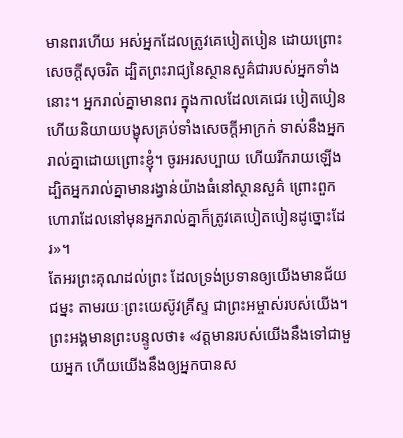មានពរហើយ អស់អ្នកដែលត្រូវគេបៀតបៀន ដោយព្រោះសេចក្តីសុចរិត ដ្បិតព្រះរាជ្យនៃស្ថានសួគ៌ជារបស់អ្នកទាំងនោះ។ អ្នករាល់គ្នាមានពរ ក្នុងកាលដែលគេជេរ បៀតបៀន ហើយនិយាយបង្ខុសគ្រប់ទាំងសេចក្តីអាក្រក់ ទាស់នឹងអ្នករាល់គ្នាដោយព្រោះខ្ញុំ។ ចូរអរសប្បាយ ហើយរីករាយឡើង ដ្បិតអ្នករាល់គ្នាមានរង្វាន់យ៉ាងធំនៅស្ថានសួគ៌ ព្រោះពួកហោរាដែលនៅមុនអ្នករាល់គ្នាក៏ត្រូវគេបៀតបៀនដូច្នោះដែរ»។
តែអរព្រះគុណដល់ព្រះ ដែលទ្រង់ប្រទានឲ្យយើងមានជ័យជម្នះ តាមរយៈព្រះយេស៊ូវគ្រីស្ទ ជាព្រះអម្ចាស់របស់យើង។
ព្រះអង្គមានព្រះបន្ទូលថា៖ «វត្តមានរបស់យើងនឹងទៅជាមួយអ្នក ហើយយើងនឹងឲ្យអ្នកបានស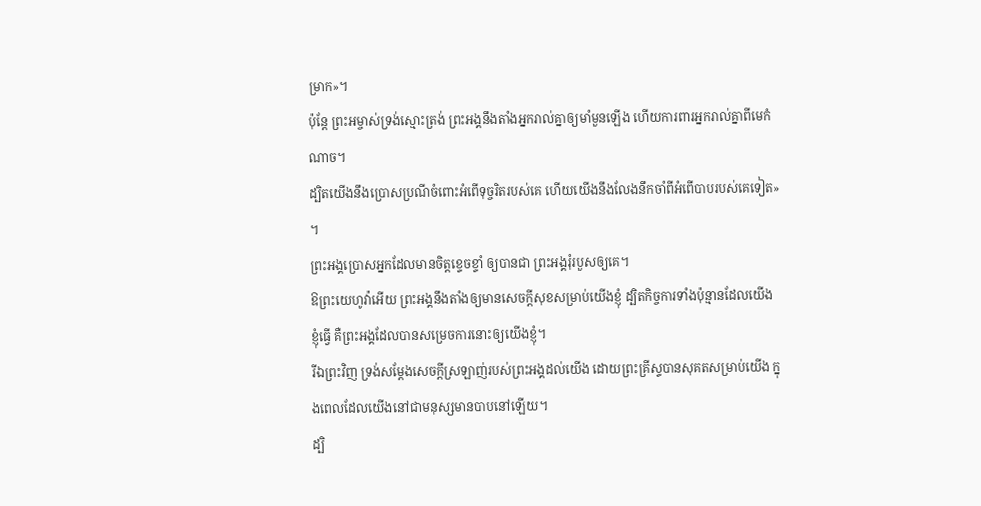ម្រាក»។
ប៉ុន្ដែ ព្រះអម្ចាស់ទ្រង់ស្មោះត្រង់ ព្រះអង្គនឹងតាំងអ្នករាល់គ្នាឲ្យមាំមួនឡើង ហើយការពារអ្នករាល់គ្នាពីមេកំណាច។
ដ្បិតយើងនឹងប្រោសប្រណីចំពោះអំពើទុច្ចរិតរបស់គេ ហើយយើងនឹងលែងនឹកចាំពីអំពើបាបរបស់គេទៀត» ។
ព្រះអង្គប្រោសអ្នកដែលមានចិត្តខ្ទេចខ្ទាំ ឲ្យបានជា ព្រះអង្គរុំរបួសឲ្យគេ។
ឱព្រះយេហូវ៉ាអើយ ព្រះអង្គនឹងតាំងឲ្យមានសេចក្ដីសុខសម្រាប់យើងខ្ញុំ ដ្បិតកិច្ចការទាំងប៉ុន្មានដែលយើងខ្ញុំធ្វើ គឺព្រះអង្គដែលបានសម្រេចការនោះឲ្យយើងខ្ញុំ។
រីឯព្រះវិញ ទ្រង់សម្ដែងសេចក្តីស្រឡាញ់របស់ព្រះអង្គដល់យើង ដោយព្រះគ្រីស្ទបានសុគតសម្រាប់យើង ក្នុងពេលដែលយើងនៅជាមនុស្សមានបាបនៅឡើយ។
ដ្បិ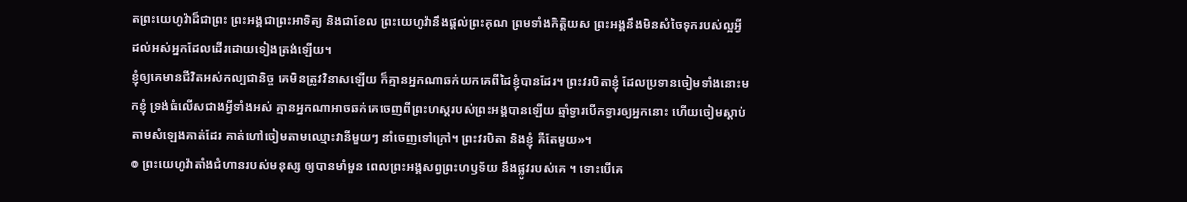តព្រះយេហូវ៉ាដ៏ជាព្រះ ព្រះអង្គជាព្រះអាទិត្យ និងជាខែល ព្រះយេហូវ៉ានឹងផ្តល់ព្រះគុណ ព្រមទាំងកិត្តិយស ព្រះអង្គនឹងមិនសំចៃទុករបស់ល្អអ្វី ដល់អស់អ្នកដែលដើរដោយទៀងត្រង់ឡើយ។
ខ្ញុំឲ្យគេមានជីវិតអស់កល្បជានិច្ច គេមិនត្រូវវិនាសឡើយ ក៏គ្មានអ្នកណាឆក់យកគេពីដៃខ្ញុំបានដែរ។ ព្រះវរបិតាខ្ញុំ ដែលប្រទានចៀមទាំងនោះមកខ្ញុំ ទ្រង់ធំលើសជាងអ្វីទាំងអស់ គ្មានអ្នកណាអាចឆក់គេចេញពីព្រះហស្តរបស់ព្រះអង្គបានឡើយ ឆ្មាំទ្វារបើកទ្វារឲ្យអ្នកនោះ ហើយចៀមស្តាប់តាមសំឡេងគាត់ដែរ គាត់ហៅចៀមតាមឈ្មោះវានីមួយៗ នាំចេញទៅក្រៅ។ ព្រះវរបិតា និងខ្ញុំ គឺតែមួយ»។
៙ ព្រះយេហូវ៉ាតាំងជំហានរបស់មនុស្ស ឲ្យបានមាំមួន ពេលព្រះអង្គសព្វព្រះហឫទ័យ នឹងផ្លូវរបស់គេ ។ ទោះបើគេ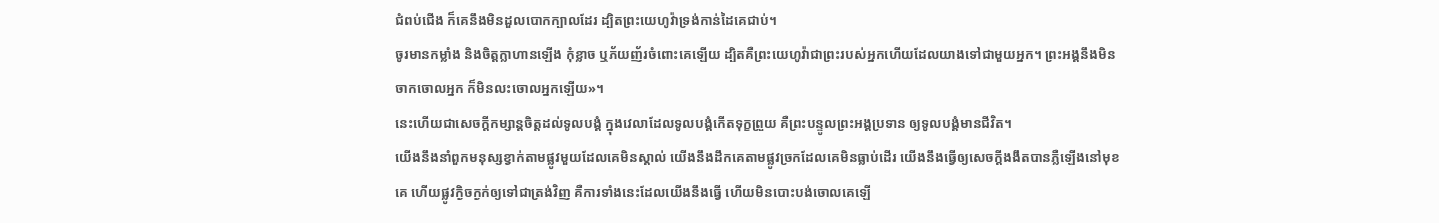ជំពប់ជើង ក៏គេនឹងមិនដួលបោកក្បាលដែរ ដ្បិតព្រះយេហូវ៉ាទ្រង់កាន់ដៃគេជាប់។
ចូរមានកម្លាំង និងចិត្តក្លាហានឡើង កុំខ្លាច ឬភ័យញ័រចំពោះគេឡើយ ដ្បិតគឺព្រះយេហូវ៉ាជាព្រះរបស់អ្នកហើយដែលយាងទៅជាមួយអ្នក។ ព្រះអង្គនឹងមិនចាកចោលអ្នក ក៏មិនលះចោលអ្នកឡើយ»។
នេះហើយជាសេចក្ដីកម្សាន្តចិត្តដល់ទូលបង្គំ ក្នុងវេលាដែលទូលបង្គំកើតទុក្ខព្រួយ គឺព្រះបន្ទូលព្រះអង្គប្រទាន ឲ្យទូលបង្គំមានជីវិត។
យើងនឹងនាំពួកមនុស្សខ្វាក់តាមផ្លូវមួយដែលគេមិនស្គាល់ យើងនឹងដឹកគេតាមផ្លូវច្រកដែលគេមិនធ្លាប់ដើរ យើងនឹងធ្វើឲ្យសេចក្ដីងងឹតបានភ្លឺឡើងនៅមុខគេ ហើយផ្លូវក្ងិចក្ងក់ឲ្យទៅជាត្រង់វិញ គឺការទាំងនេះដែលយើងនឹងធ្វើ ហើយមិនបោះបង់ចោលគេឡើ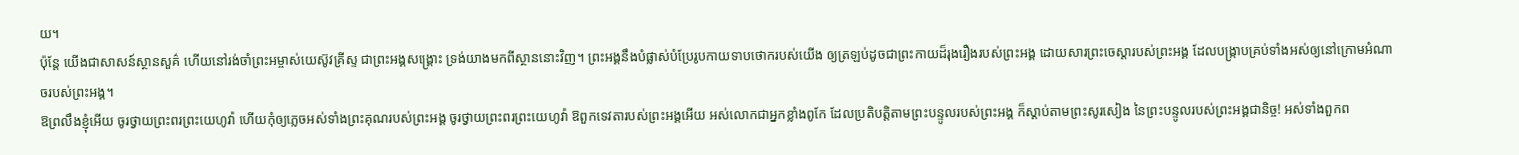យ។
ប៉ុន្តែ យើងជាសាសន៍ស្ថានសួគ៌ ហើយនៅរង់ចាំព្រះអម្ចាស់យេស៊ូវគ្រីស្ទ ជាព្រះអង្គសង្គ្រោះ ទ្រង់យាងមកពីស្ថាននោះវិញ។ ព្រះអង្គនឹងបំផ្លាស់បំប្រែរូបកាយទាបថោករបស់យើង ឲ្យត្រឡប់ដូចជាព្រះកាយដ៏រុងរឿងរបស់ព្រះអង្គ ដោយសារព្រះចេស្តារបស់ព្រះអង្គ ដែលបង្ក្រាបគ្រប់ទាំងអស់ឲ្យនៅក្រោមអំណាចរបស់ព្រះអង្គ។
ឱព្រលឹងខ្ញុំអើយ ចូរថ្វាយព្រះពរព្រះយេហូវ៉ា ហើយកុំឲ្យភ្លេចអស់ទាំងព្រះគុណរបស់ព្រះអង្គ ចូរថ្វាយព្រះពរព្រះយេហូវ៉ា ឱពួកទេវតារបស់ព្រះអង្គអើយ អស់លោកជាអ្នកខ្លាំងពូកែ ដែលប្រតិបត្តិតាមព្រះបន្ទូលរបស់ព្រះអង្គ ក៏ស្តាប់តាមព្រះសូរសៀង នៃព្រះបន្ទូលរបស់ព្រះអង្គជានិច្ច! អស់ទាំងពួកព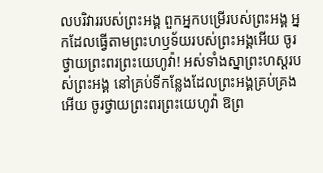លបរិវាររបស់ព្រះអង្គ ពួកអ្នកបម្រើរបស់ព្រះអង្គ អ្នកដែលធ្វើតាមព្រះហឫទ័យរបស់ព្រះអង្គអើយ ចូរថ្វាយព្រះពរព្រះយេហូវ៉ា! អស់ទាំងស្នាព្រះហស្តរបស់ព្រះអង្គ នៅគ្រប់ទីកន្លែងដែលព្រះអង្គគ្រប់គ្រងអើយ ចូរថ្វាយព្រះពរព្រះយេហូវ៉ា ឱព្រ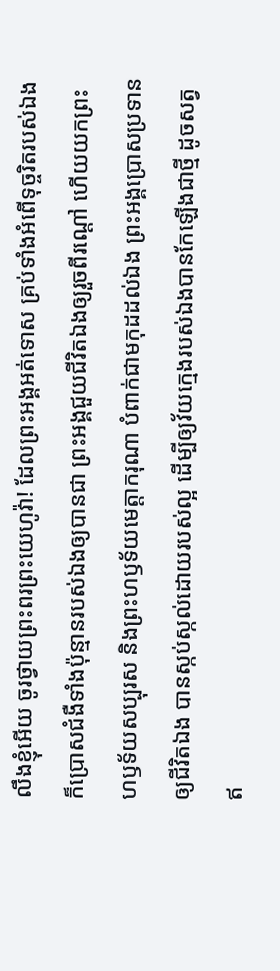លឹងខ្ញុំអើយ ចូរថ្វាយព្រះពរព្រះយេហូវ៉ា! ដែលព្រះអង្គអត់ទោស គ្រប់ទាំងអំពើទុច្ចរិតរបស់ឯង ក៏ប្រោសជំងឺទាំងប៉ុន្មានរបស់ឯងឲ្យបានជា ព្រះអង្គជួយជីវិតឯងឲ្យរួចពីរណ្តៅ ហើយយកព្រះហឫទ័យសប្បុរស និងព្រះហឫទ័យមេត្តាករុណា បំពាក់ជាមកុដដល់ឯង ព្រះអង្គប្រោសប្រទានឲ្យជីវិតឯង បានស្កប់ស្កល់ដោយរបស់ល្អ ដើម្បីឲ្យវ័យក្មេងរបស់ឯងបានកែឡើងជាថ្មី ដូចសត្វឥ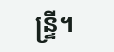ន្ទ្រី។